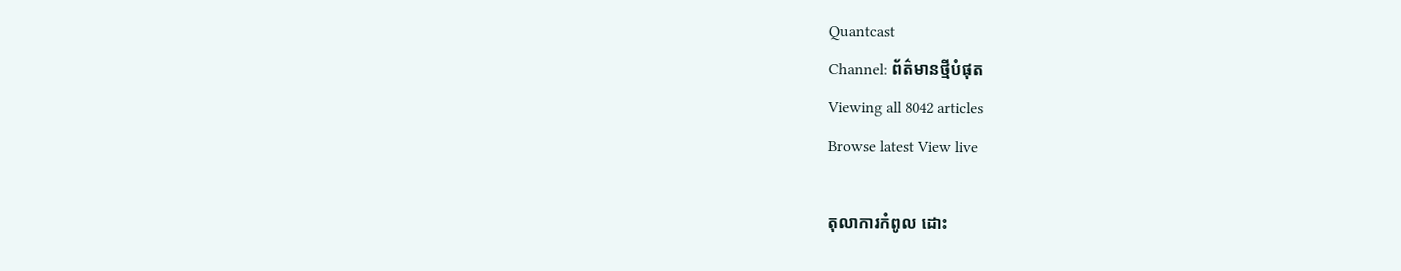Quantcast
Channel: ព័ត៌មានថ្មីបំផុត
Viewing all 8042 articles
Browse latest View live

តុលាការកំពូល ដោះ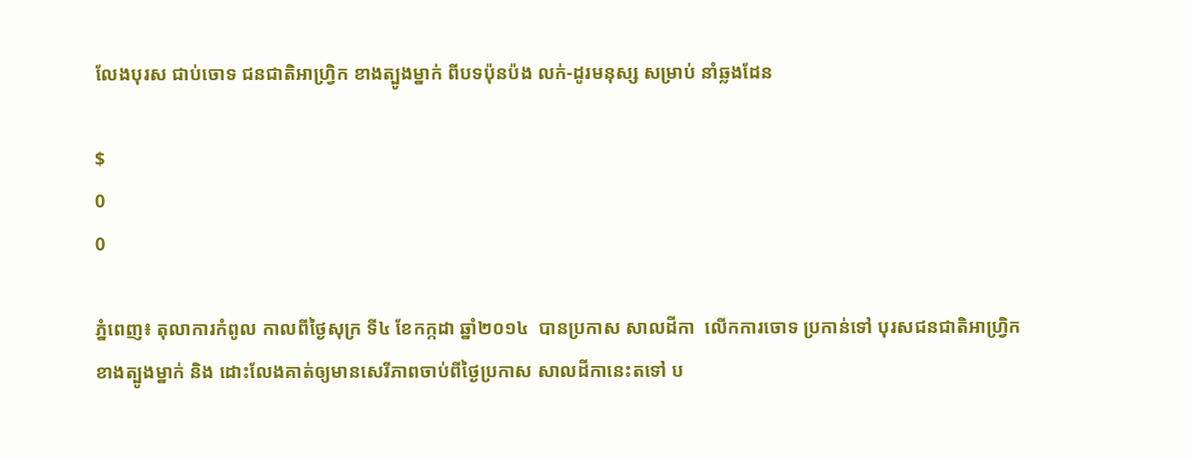លែងបុរស ជាប់ចោទ ជនជាតិអាហ្វ្រិក ខាងត្បូងម្នាក់ ពីបទប៉ុនប៉ង លក់-ដូរមនុស្ស សម្រាប់ នាំឆ្លងដែន

$
0
0

ភំ្នពេញ៖ តុលាការកំពូល កាលពីថ្ងៃសុក្រ ទី៤ ខែកក្កដា ឆ្នាំ២០១៤  បានប្រកាស សាលដីកា  លើកការចោទ ប្រកាន់ទៅ បុរសជនជាតិអាហ្វ្រិកខាងត្បូងម្នាក់ និង ដោះលែងគាត់ឲ្យមានសេរីភាពចាប់ពីថ្ងៃប្រកាស សាលដីកានេះតទៅ ប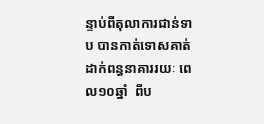ន្ទាប់ពីតុលាការជាន់ទាប បានកាត់ទោសគាត់ ដាក់ពន្ធនាគាររយៈ ពេល១០ឆ្នាំ  ពីប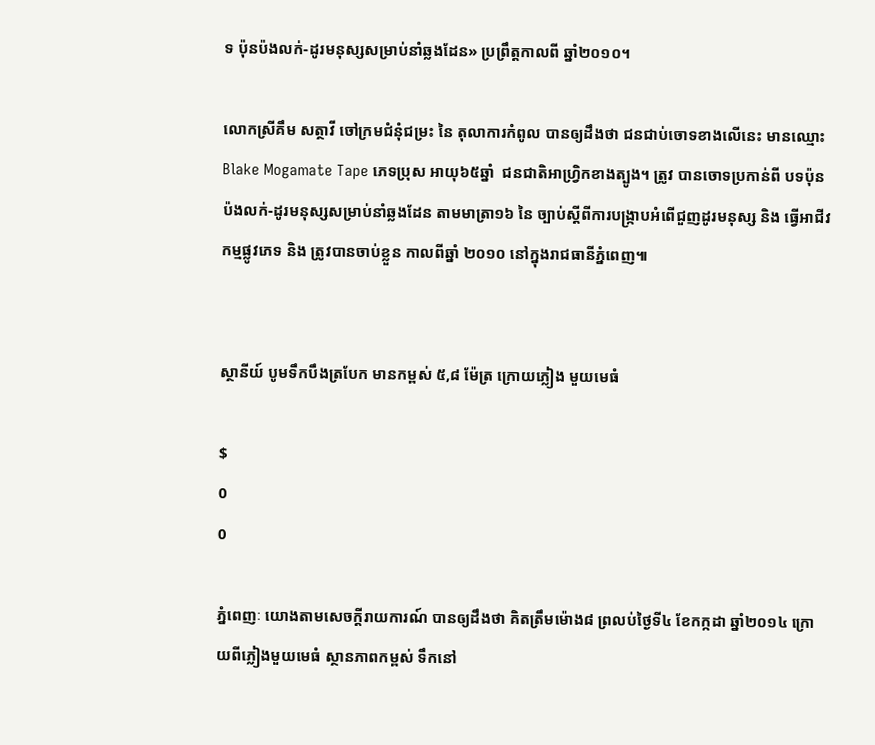ទ ប៉ុនប៉ងលក់-ដូរមនុស្សសម្រាប់នាំឆ្លងដែន» ប្រព្រឹត្តកាលពី ឆ្នាំ២០១០។

លោកស្រីគឹម សត្ថាវី ចៅក្រមជំនុំជម្រះ នៃ តុលាការកំពូល បានឲ្យដឹងថា ជនជាប់ចោទខាងលើនេះ មានឈ្មោះ  Blake Mogamate Tape ភេទប្រុស អាយុ៦៥ឆ្នាំ  ជនជាតិអាហ្វ្រិកខាងត្បូង។ ត្រូវ បានចោទប្រកាន់ពី បទប៉ុនប៉ងលក់-ដូរមនុស្សសម្រាប់នាំឆ្លងដែន តាមមាត្រា១៦ នៃ ច្បាប់ស្តីពីការបង្ក្រាបអំពើជួញដូរមនុស្ស និង ធ្វើអាជីវកម្មផ្លូវភេទ និង ត្រូវបានចាប់ខ្លួន កាលពីឆ្នាំ ២០១០ នៅក្នុងរាជធានីភ្នំពេញ៕


ស្ថានីយ៍ បូមទឹកបឹងត្របែក មានកម្ពស់ ៥,៨ ម៉ែត្រ ក្រោយភ្លៀង មួយមេធំ

$
0
0

ភ្នំពេញៈ យោងតាមសេចក្តីរាយការណ៍ បានឲ្យដឹងថា គិតត្រឹមម៉ោង៨ ព្រលប់ថ្ងៃទី៤ ខែកក្កដា ឆ្នាំ២០១៤ ក្រោយពីភ្លៀងមួយមេធំ ស្ថានភាពកម្ពស់ ទឹកនៅ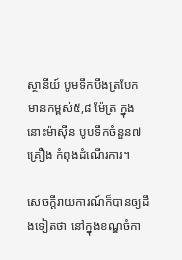ស្ថានីយ៍ បូមទឹកបឹងត្របែក មានកម្ពស់៥,៨ ម៉ែត្រ ក្នុងនោះម៉ាស៊ីន បូបទឹកចំនួន៧គ្រឿង កំពុងដំណើរការ។

សេចក្តីរាយការណ៍ក៏បានឲ្យដឹងទៀតថា នៅក្នុងខណ្ឌចំកា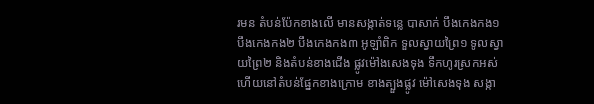រមន តំបន់ប៉ែកខាងលើ មានសង្កាត់ទន្លេ បាសាក់ បឹងកេងកង១ បឹងកេងកង២ បឹងកេងកង៣ អូឡាំពិក ទួលស្វាយព្រៃ១ ទូលស្វាយព្រៃ២ និងតំបន់ខាងជើង ផ្លូវម៉ៅងសេងទុង ទឹកហូរស្រកអស់ហើយនៅតំបន់ផ្នែកខាងក្រោម ខាងត្បួងផ្លូវ ម៉ៅសេងទុង សង្កា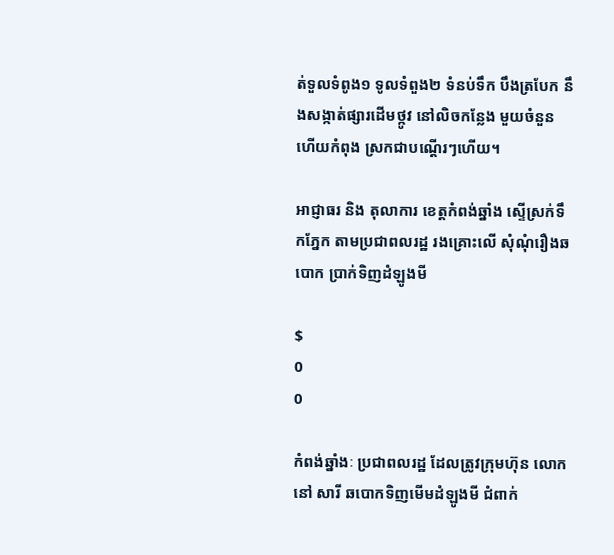ត់ទួលទំពូង១ ទូលទំពួង២ ទំនប់ទឹក បឹងត្របែក នឹងសង្កាត់ផ្សារដើមថ្កូវ នៅលិចកន្លែង មួយចំនួន ហើយកំពុង ស្រកជាបណ្តើរៗហើយ។

អាជ្ញាធរ និង តុលាការ ខេត្តកំពង់ឆ្នាំង ស្ទើស្រក់ទឹកភ្នែក តាមប្រជាពលរដ្ឋ រងគ្រោះលើ សុំណុំរឿងឆបោក ប្រាក់ទិញដំឡូងមី

$
0
0

កំពង់ឆ្នាំងៈ ប្រជាពលរដ្ឋ ដែលត្រូវក្រុមហ៊ុន លោកនៅ សារី ឆបោកទិញមើមដំឡូងមី ជំពាក់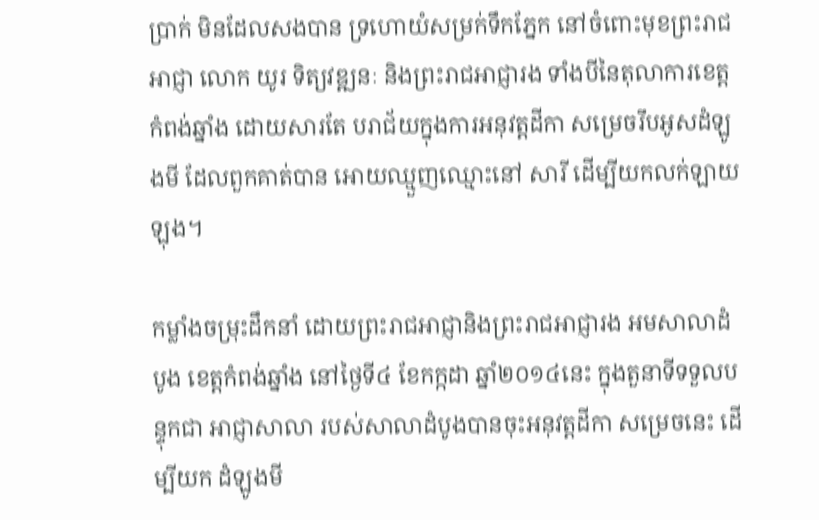ប្រាក់ មិនដែលសងបាន ទ្រហោយំសម្រក់ទឹកភ្នែក នៅចំពោះមុខព្រះរាជអាជ្ញា លោក យូរ ទិត្យវឌ្ឍនៈ និងព្រះរាជអាជ្ញារង ទាំងបីនៃតុលាការខេត្តកំពង់ឆ្នាំង ដោយសារតែ បរាជ័យក្នុងការអនុវត្តដីកា សម្រេចរឹបអូសដំឡូងមី ដែលពួកគាត់បាន អោយឈ្មួញឈ្មោះនៅ សារី ដើម្បីយកលក់ឡាយឡុង។

កម្លាំងចម្រុះដឹកនាំ ដោយព្រះរាជអាជ្ញានិងព្រះរាជអាជ្ញារង អមសាលាដំបូង ខេត្តកំពង់ឆ្នាំង នៅថ្ងៃទី៤ ខែកក្កដា ឆ្នាំ២០១៤នេះ ក្នុងតួនាទីទទួលបន្ទុកជា អាជ្ញាសាលា របស់សាលាដំបូងបានចុះអនុវត្តដីកា សម្រេចនេះ ដើម្បីយក ដំឡូងមី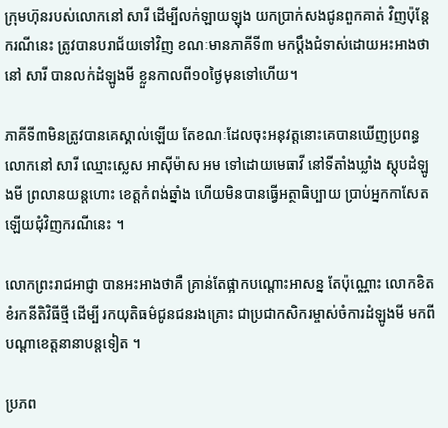ក្រុមហ៊ុនរបស់លោកនៅ សារី ដើម្បីលក់ឡាយឡុង យកប្រាក់សងជូនពួកគាត់ វិញប៉ុន្តែករណីនេះ ត្រូវបានបរាជ័យទៅវិញ ខណៈមានភាគីទី៣ មកប្ដឹងជំទាស់ដោយអះអាងថា នៅ សារី បានលក់ដំឡូងមី ខ្លួនកាលពី១០ថ្ងៃមុនទៅហើយ។

ភាគីទី៣មិនត្រូវបានគេស្គាល់ឡើយ តែខណៈដែលចុះអនុវត្តនោះគេបានឃើញប្រពន្ធ លោកនៅ សារី ឈ្មោះស្លេស អាស៊ីម៉ាស អម ទៅដោយមេធាវី នៅទីតាំងឃ្លាំង ស្តុបដំឡូងមី ព្រលានយន្តហោះ ខេត្តកំពង់ឆ្នាំង ហើយមិនបានធ្វើអត្ថាធិប្បាយ ប្រាប់អ្នកកាសែត ឡើយជុំវិញករណីនេះ ។

លោកព្រះរាជអាជ្ញា បានអះអាងថាគឺ គ្រាន់តែផ្អាកបណ្ដោះអាសន្ន តែប៉ុណ្ណោះ លោកខិតខំរកនីតិវិធីថ្មី ដើម្បី រកយុតិធម៌ជូនជនរងគ្រោះ ជាប្រជាកសិករម្ចាស់ចំការដំឡូងមី មកពីបណ្ដាខេត្តនានាបន្តទៀត ។

ប្រភព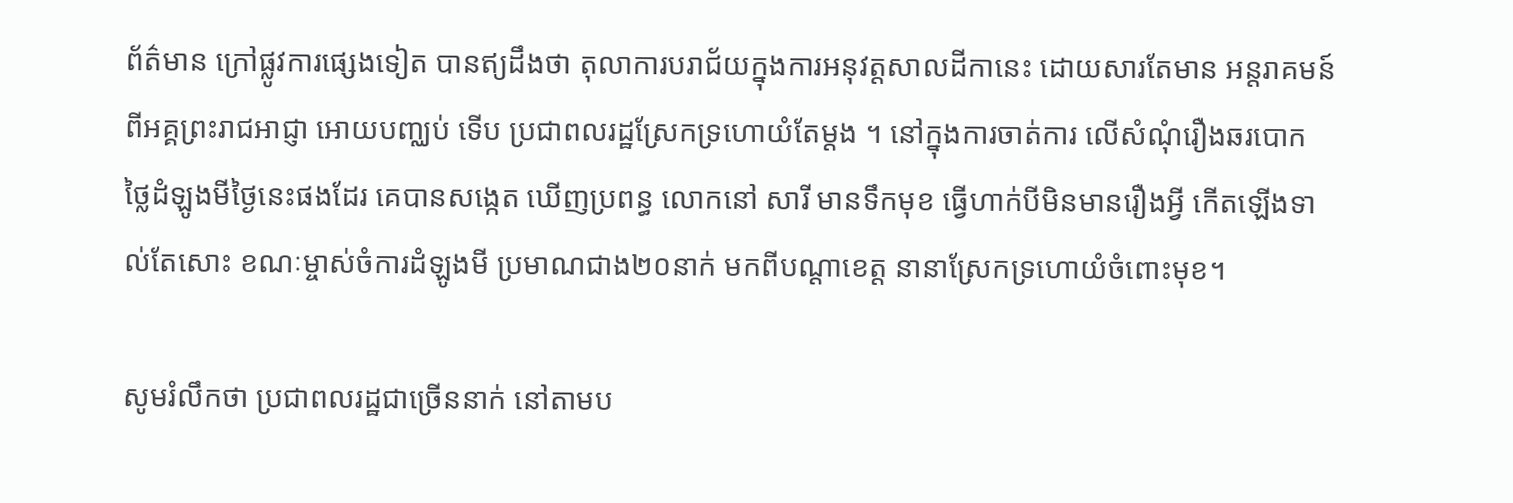ព័ត៌មាន ក្រៅផ្លូវការផ្សេងទៀត បានឥ្យដឹងថា តុលាការបរាជ័យក្នុងការអនុវត្តសាលដីកានេះ ដោយសារតែមាន អន្តរាគមន៍ពីអគ្គព្រះរាជអាជ្ញា អោយបញ្ឈប់ ទើប ប្រជាពលរដ្ឋស្រែកទ្រហោយំតែម្តង ។ នៅក្នុងការចាត់ការ លើសំណុំរឿងឆរបោក ថ្លៃដំឡូងមីថ្ងៃនេះផងដែរ គេបានសង្កេត ឃើញប្រពន្ធ លោកនៅ សារី មានទឹកមុខ ធ្វើហាក់បីមិនមានរឿងអ្វី កើតឡើងទាល់តែសោះ ខណៈម្ចាស់ចំការដំឡូងមី ប្រមាណជាង២០នាក់ មកពីបណ្ដាខេត្ត នានាស្រែកទ្រហោយំចំពោះមុខ។

សូមរំលឹកថា ប្រជាពលរដ្ឋជាច្រើននាក់ នៅតាមប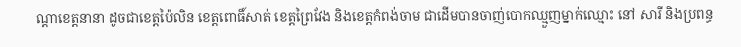ណ្តាខេត្តនានា ដូចជាខេត្តប៉ៃលិន ខេត្តពោធិ៍សាត់ ខេត្តព្រៃវែង និងខេត្តកំពង់ចាម ជាដើមបានចាញ់បោកឈ្មួញម្នាក់ឈ្មោះ នៅ សារី និងប្រពន្ធ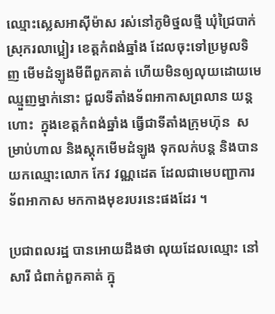ឈ្មោះស្លេសអាស៊ីម៉ាស រស់នៅភូមិថ្នលថ្មី ឃុំជ្រៃបាក់ ស្រុករលាប្អៀរ ខេត្តកំពង់ឆ្នាំង ដែលចុះទៅប្រមូលទិញ មើមដំឡូងមីពីពួកគាត់ ហើយមិនឲ្យលុយដោយមេឈ្មួញម្នាក់នោះ ជួលទីតាំងទ័ពអាកាសព្រលាន យន្តហោះ  ក្នុងខេត្តកំពង់ឆ្នាំង ធ្វើជាទីតាំងក្រុមហ៊ុន  សម្រាប់ហាល និងស្តុកមើមដំឡូង ទុកលក់បន្ត និងបានយកឈ្មោះលោក កែវ វណ្ណដេត ដែលជាមេបញ្ជាការទ័ពអាកាស មកកាងមុខរបរនេះផងដែរ ។

ប្រជាពលរដ្ឋ បានអោយដឹងថា លុយដែលឈ្មោះ នៅ សារី ជំពាក់ពួកគាត់ ក្នុ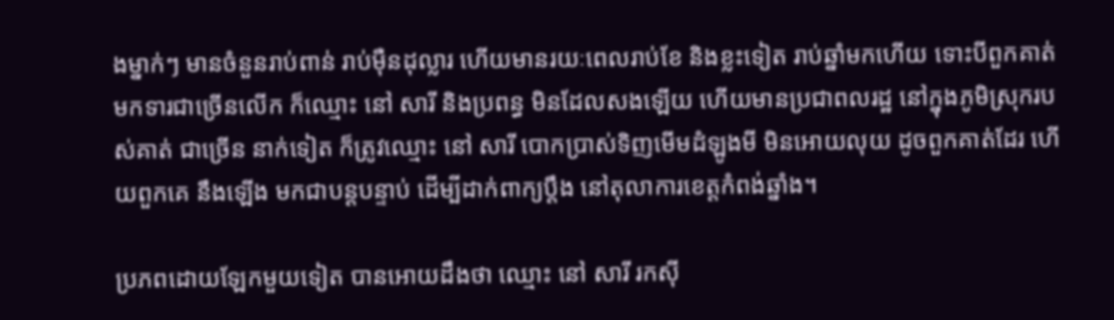ងម្នាក់ៗ មានចំនួនរាប់ពាន់ រាប់ម៉ឺនដុល្លារ ហើយមានរយៈពេលរាប់ខែ និងខ្លះទៀត រាប់ឆ្នាំមកហើយ ទោះបីពួកគាត់មកទារជាច្រើនលើក ក៏ឈ្មោះ នៅ សារី និងប្រពន្ធ មិនដែលសងឡើយ ហើយមានប្រជាពលរដ្ឋ នៅក្នុងភូមិស្រុករបស់គាត់ ជាច្រើន នាក់ទៀត ក៏ត្រូវឈ្មោះ នៅ សារី បោកប្រាស់ទិញមើមដំឡូងមី មិនអោយលុយ ដូចពួកគាត់ដែរ ហើយពួកគេ នឹងឡើង មកជាបន្តបន្ទាប់ ដើម្បីដាក់ពាក្យប្តឹង នៅតុលាការខេត្តកំពង់ឆ្នាំង។

ប្រភពដោយឡែកមួយទៀត បានអោយដឹងថា ឈ្មោះ នៅ សារី រកស៊ី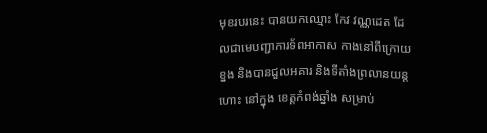មុខរបរនេះ បានយកឈ្មោះ កែវ វណ្ណដេត ដែលជាមេបញ្ជាការទ័ពអាកាស កាងនៅពីក្រោយខ្នង និងបានជួលអគារ និងទីតាំងព្រលានយន្តហោះ នៅក្នុង ខេត្តកំពង់ឆ្នាំង សម្រាប់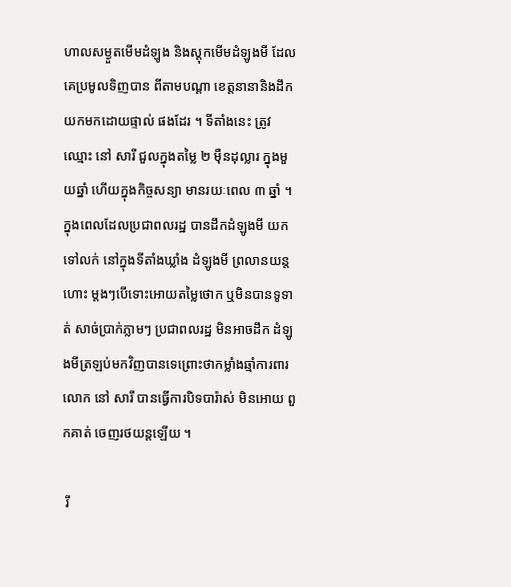ហាលសម្ងួតមើមដំឡូង និងស្តុកមើមដំឡូងមី ដែលគេប្រមូលទិញបាន ពីតាមបណ្តា ខេត្តនានានិងដឹកយកមកដោយផ្ទាល់ ផងដែរ ។ ទីតាំងនេះ ត្រូវឈ្មោះ នៅ សារី ជួលក្នុងតម្លៃ ២ ម៉ឺនដុល្លារ ក្នុងមួយឆ្នាំ ហើយក្នុងកិច្ចសន្យា មានរយៈពេល ៣ ឆ្នាំ ។ ក្នុងពេលដែលប្រជាពលរដ្ឋ បានដឹកដំឡូងមី យកទៅលក់ នៅក្នុងទីតាំងឃ្លាំង ដំឡូងមី ព្រលានយន្តហោះ ម្តងៗបើទោះអោយតម្លៃថោក ឬមិនបានទូទាត់ សាច់ប្រាក់ភ្លាមៗ ប្រជាពលរដ្ឋ មិនអាចដឹក ដំឡូងមីត្រឡប់មកវិញបានទេព្រោះថាកម្លាំងឆ្មាំការពារ លោក នៅ សារី បានធ្វើការបិទបារ៉ាស់ មិនអោយ ពួកគាត់ ចេញរថយន្តឡើយ ។

 រី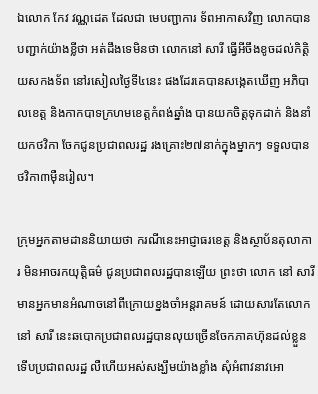ឯលោក កែវ វណ្ណដេត ដែលជា មេបញ្ជាការ ទ័ពអាកាសវិញ លោកបានបញ្ជាក់យ៉ាងខ្លីថា អត់ដឹងទេមិនថា លោកនៅ សារី ធ្វើអីចឹងខូចដល់កិត្តិយសកងទ័ព នៅរសៀលថ្ងៃទី៤នេះ ផងដែរគេបានសង្កេតឃើញ អភិបាលខេត្ត និងកាកបាទក្រហមខេត្តកំពង់ឆ្នាំង បានយកចិត្តទុកដាក់ និងនាំយកថវិកា ចែកជូនប្រជាពលរដ្ឋ រងគ្រោះ២៧នាក់ក្នុងម្នាកៗ ទទួលបានថវិកា៣ម៉ឺនរៀល។

ក្រុមអ្នកតាមដាននិយាយថា ករណីនេះអាជ្ញាធរខេត្ត និងស្ថាប័នតុលាការ មិនអាចរកយុត្តិធម៌ ជូនប្រជាពលរដ្ឋបានឡើយ ព្រះថា លោក នៅ សារី មានអ្នកមានអំណាចនៅពីក្រោយខ្នងចាំអន្តរាគមន៍ ដោយសារតែលោកនៅ សារី នេះឆបោកប្រជាពលរដ្ឋបានលុយច្រើនចែកភាគហ៊ុនដល់ខ្លួន ទើបប្រជាពលរដ្ឋ លឺហើយអស់សង្ឃឹមយ៉ាងខ្លាំង សុំអំពាវនាវអោ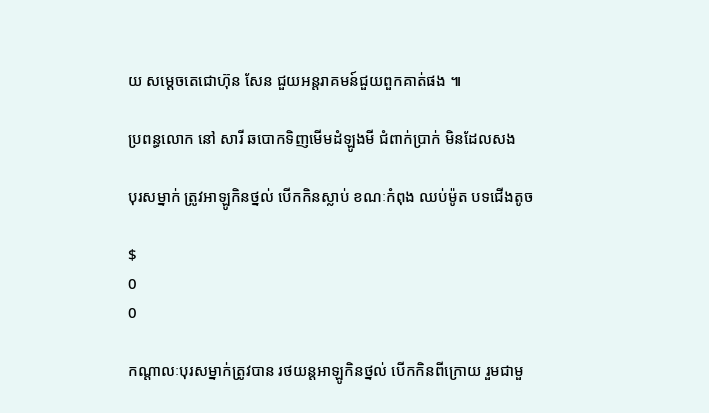យ សម្តេចតេជោហ៊ុន សែន ជួយអន្តរាគមន៍ជួយពួកគាត់ផង ៕

ប្រពន្ធលោក នៅ សារី ឆបោកទិញមើមដំឡូងមី ជំពាក់ប្រាក់ មិនដែលសង

បុរសម្នាក់ ត្រូវអាឡូកិនថ្នល់ បើកកិនស្លាប់ ខណៈកំពុង ឈប់ម៉ូត បទជើងតូច

$
0
0

កណ្តាលៈបុរសម្នាក់ត្រូវបាន រថយន្តអាឡូកិនថ្នល់ បើកកិនពីក្រោយ រួមជាមួ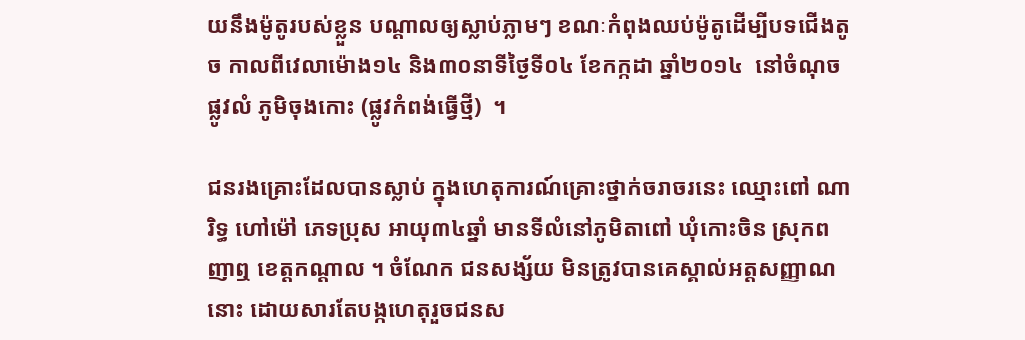យនឹងម៉ូតូរបស់ខ្លួន បណ្តាលឲ្យស្លាប់ភ្លាមៗ ខណៈកំពុងឈប់ម៉ូតូដើម្បីបទជើងតូច កាលពីវេលាម៉ោង១៤ និង៣០នាទីថ្ងៃទី០៤ ខែកក្កដា ឆ្នាំ២០១៤  នៅចំណុចផ្លូវលំ ភូមិចុងកោះ (ផ្លូវកំពង់ធ្វើថ្មី)  ។

ជនរងគ្រោះដែលបានស្លាប់ ក្នុងហេតុការណ៍គ្រោះថ្នាក់ចរាចរនេះ ឈ្មោះពៅ ណារិទ្ធ ហៅម៉ៅ ភេទប្រុស អាយុ៣៤ឆ្នាំ មានទីលំនៅភូមិតាពៅ ឃុំកោះចិន ស្រុកពញាឮ ខេត្តកណ្តាល ។ ចំណែក ជនសង្ស័យ មិនត្រូវបានគេស្គាល់អត្តសញ្ញាណនោះ ដោយសារតែបង្កហេតុរួចជនស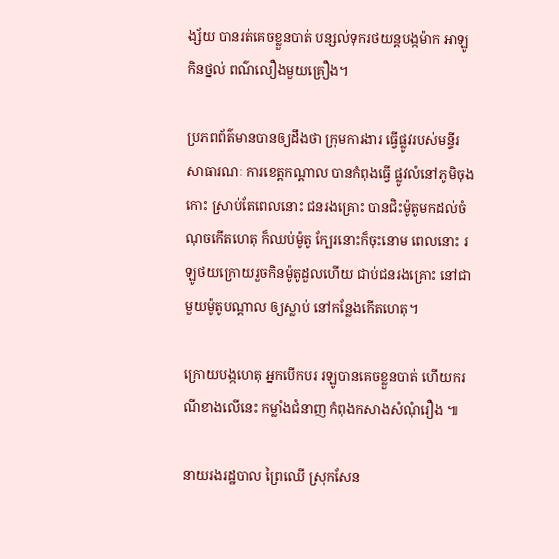ង្ស័យ បានរត់គេចខ្លួនបាត់ បន្សល់ទុករថយន្តបង្កម៉ាក អាឡូកិនថ្នល់ ពណ៌លឿងមួយគ្រឿង។

ប្រភពព័ត៌មានបានឲ្យដឹងថា ក្រុមការងារ ធ្វើផ្លូវរបស់មន្ទីរសាធារណៈ ការខេត្តកណ្តាល បានកំពុងធ្វើ ផ្លូវលំនៅភូមិចុងកោះ ស្រាប់តែពេលនោះ ជនរងគ្រោះ បានជិះម៉ូតូមកដល់ចំណុចកើតហេតុ ក៏ឈប់ម៉ូតូ ក្បែរនោះក៏ចុះនោម ពេលនោះ រឡូថយក្រោយរួចកិនម៉ូតូដួលហើយ ជាប់ជនរងគ្រោះ នៅជាមួយម៉ូតូបណ្ដាល ឲ្យស្លាប់ នៅកន្លែងកើតហេតុ។

ក្រោយបង្កហេតុ អ្នកបើកបរ រឡូបានគេចខ្លួនបាត់ ហើយករណីខាងលើនេះ កម្លាំងជំនាញ កំពុងកសាងសំណុំរឿង ៕

នាយរងរដ្ឋបាល ព្រៃឈើ ស្រុកសែន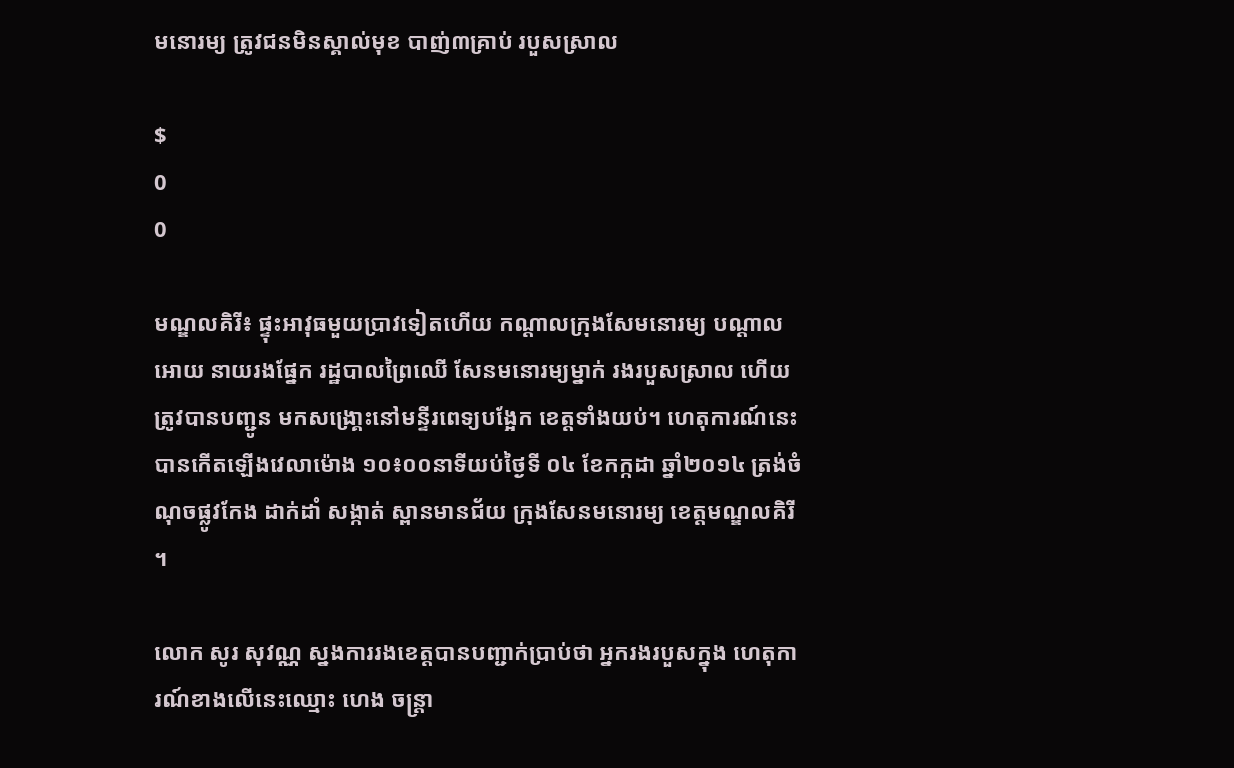មនោរម្យ ត្រូវជនមិនស្គាល់មុខ បាញ់៣គ្រាប់ របួសស្រាល

$
0
0

មណ្ឌលគិរី៖ ផ្ទុះអាវុធមួយប្រាវទៀតហើយ កណ្តាលក្រុងសែមនោរម្យ បណ្តាលអោយ នាយរងផ្នែក រដ្ឋបាលព្រៃឈើ សែនមនោរម្យម្នាក់ រងរបួសស្រាល ហើយត្រូវបានបញ្ជូន មកសង្រោ្គះនៅមន្ទីរពេទ្យបង្អែក ខេត្តទាំងយប់។ ហេតុការណ៍នេះបានកើតឡើងវេលាម៉ោង ១០៖០០នាទីយប់ថ្ងៃទី ០៤ ខែកក្កដា ឆ្នាំ២០១៤ ត្រង់ចំណុចផ្លូវកែង ដាក់ដាំ សង្កាត់ ស្ពានមានជ័យ ក្រុងសែនមនោរម្យ ខេត្តមណ្ឌលគិរី ។

លោក សូរ សុវណ្ណ ស្នងការរងខេត្តបានបញ្ជាក់ប្រាប់ថា អ្នករងរបួសក្នុង ហេតុការណ៍ខាងលើនេះឈ្មោះ ហេង ចន្ត្រា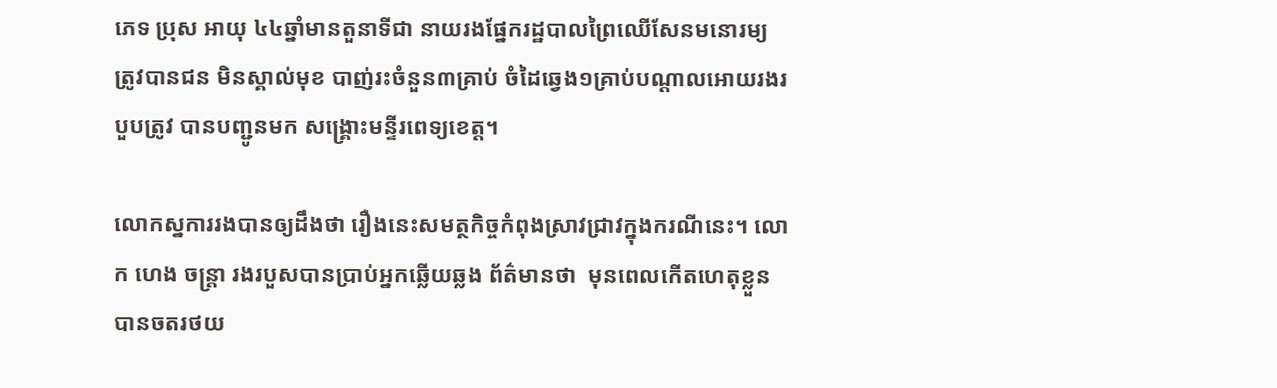ភេទ ប្រុស អាយុ ៤៤ឆ្នាំមានតួនាទីជា នាយរងផ្នែករដ្ឋបាលព្រៃឈើសែនមនោរម្យ ត្រូវបានជន មិនស្គាល់មុខ បាញ់រះចំនួន៣គ្រាប់ ចំដៃឆ្វេង១គ្រាប់បណ្តាលអោយរងរបួបត្រូវ បានបញ្ជូនមក សង្គ្រោះមន្ទីរពេទ្យខេត្ត។

លោកស្នការរងបានឲ្យដឹងថា រឿងនេះសមត្ថកិច្ចកំពុងស្រាវជ្រាវក្នុងករណីនេះ។ លោក ហេង ចន្ត្រា រងរបួសបានប្រាប់អ្នកឆ្លើយឆ្លង ព័ត៌មានថា  មុនពេលកើតហេតុខ្លួនបានចតរថយ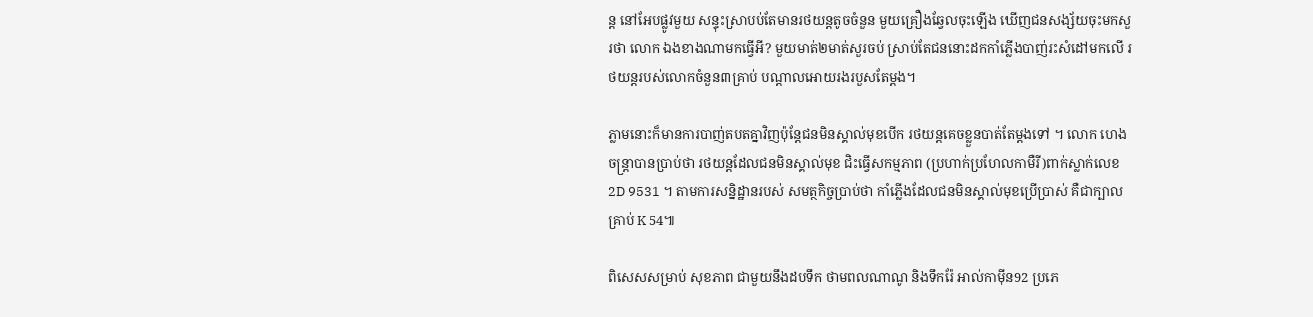ន្ត នៅអែបផ្លូវមួយ សន្ទុះស្រាបប់តែមានរថយន្តតូចចំនួន មួយគ្រឿងឆ្វែលចុះឡើង ឃើញជនសង្ស័យចុះមកសួរថា លោក ឯងខាងណាមកធ្វើអី? មួយមាត់២មាត់សួរចប់ ស្រាប់តែជននោះដកកាំភ្លើងបាញ់រះសំដៅមកលើ រថយន្តរបស់លោកចំនួន៣គ្រាប់ បណ្តាលអោយរងរបួសតែម្តង។

ភ្លាមនោះក៏មានការបាញ់តបតគ្នាវិញប៉ុន្តែជនមិនស្គាល់មុខបើក រថយន្តគេចខ្លួនបាត់តែម្តងទៅ ។ លោក ហេង ចន្ត្រាបានប្រាប់ថា រថយន្តដែលជនមិនស្គាល់មុខ ជិះធ្វើសកម្មភាព (ប្រហាក់ប្រហែលកាមឺរី)ពាក់ស្លាក់លេខ 2D 9531 ។ តាមការសន្និដ្ឋានរបស់ សមត្ថកិច្ចប្រាប់ថា កាំភ្លើងដែលជនមិនស្គាល់មុខប្រើប្រាស់ គឺជាក្បាលគ្រាប់ K 54៕

ពិសេសសម្រាប់ សុខភាព ជាមួយនឹងដបទឹក ថាមពលណាណូ និងទឹករ៉ែ អាល់កាម៉ីន92 ប្រភេ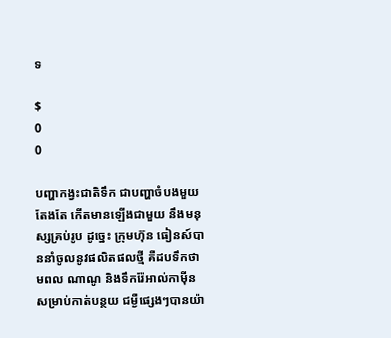ទ

$
0
0

បញ្ហាកង្វះជាតិទឹក ជាបញ្ហាចំបងមួយតែងតែ កើតមានឡើងជាមួយ នឹងមនុស្សគ្រប់រូប ដូច្នេះ ក្រុមហ៊ុន ធៀនស៍បាននាំចូលនូវផលិតផលថ្មី គឺដបទឹកថាមពល ណាណូ និងទឹករ៉ែអាល់កាម៉ីន សម្រាប់កាត់បន្ថយ ជម្ងឺផ្សេងៗបានយ៉ា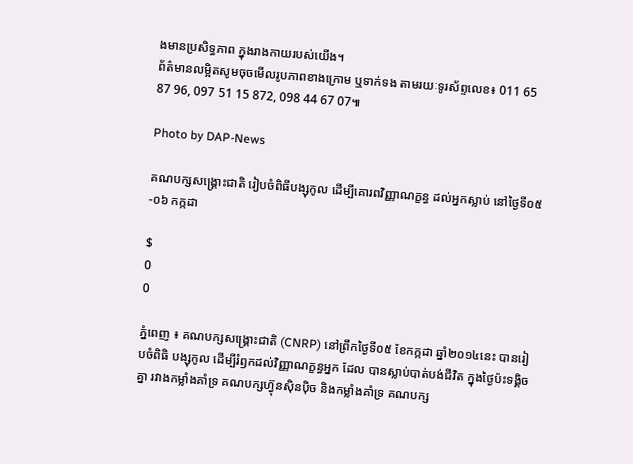ងមានប្រសិទ្ធភាព ក្នុងរាងកាយរបស់យើង។
ព័ត៌មានលម្អិតសូមចុចមើលរូបភាពខាងក្រោម ឬទាក់ទង តាមរយៈទូរស័ព្ទលេខ៖ 011 65 87 96, 097 51 15 872, 098 44 67 07៕

Photo by DAP-News

គណបក្សសង្គ្រោះជាតិ រៀបចំពិធីបង្សុកូល ដើម្បីគោរពវិញ្ញាណក្ខន្ធ ដល់អ្នកស្លាប់ នៅថ្ងៃទី០៥-០៦ កក្កដា

$
0
0

ភ្នំពេញ ៖ គណបក្សសង្គ្រោះជាតិ (CNRP) នៅព្រឹកថ្ងៃទី០៥ ខែកក្កដា ឆ្នាំ២០១៤នេះ បានរៀបចំពិធិ បង្សុកូល ដើម្បីរំឭកដល់វិញ្ញាណក្ខន្ធអ្នក ដែល បានស្លាប់បាត់បង់ជីវិត ក្នុងថ្ងៃប៉ះទង្គិចគ្នា រវាងកម្លាំងគាំទ្រ គណបក្សហ្វ៊ុនស៊ិនប៉ិច និងកម្លាំងគាំទ្រ គណបក្ស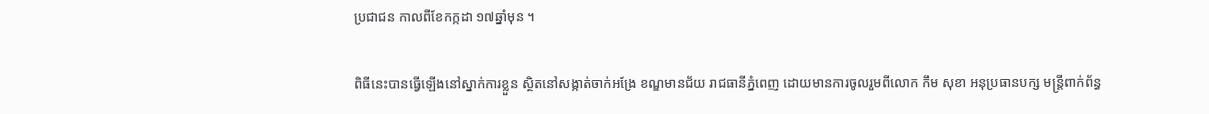ប្រជាជន កាលពីខែកក្កដា ១៧ឆ្នាំមុន ។

ពិធីនេះបានធ្វើឡើងនៅស្នាក់ការខ្លួន ស្ថិតនៅសង្កាត់ចាក់អង្រែ ខណ្ឌមានជ័យ រាជធានីភ្នំពេញ ដោយមានការចូលរួមពីលោក កឹម សុខា អនុប្រធានបក្ស មន្រ្តីពាក់ព័ន្ធ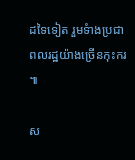ដទៃទៀត រួមទំាងប្រជាពលរដ្ឋយ៉ាងច្រើនកុះករ ៕

ស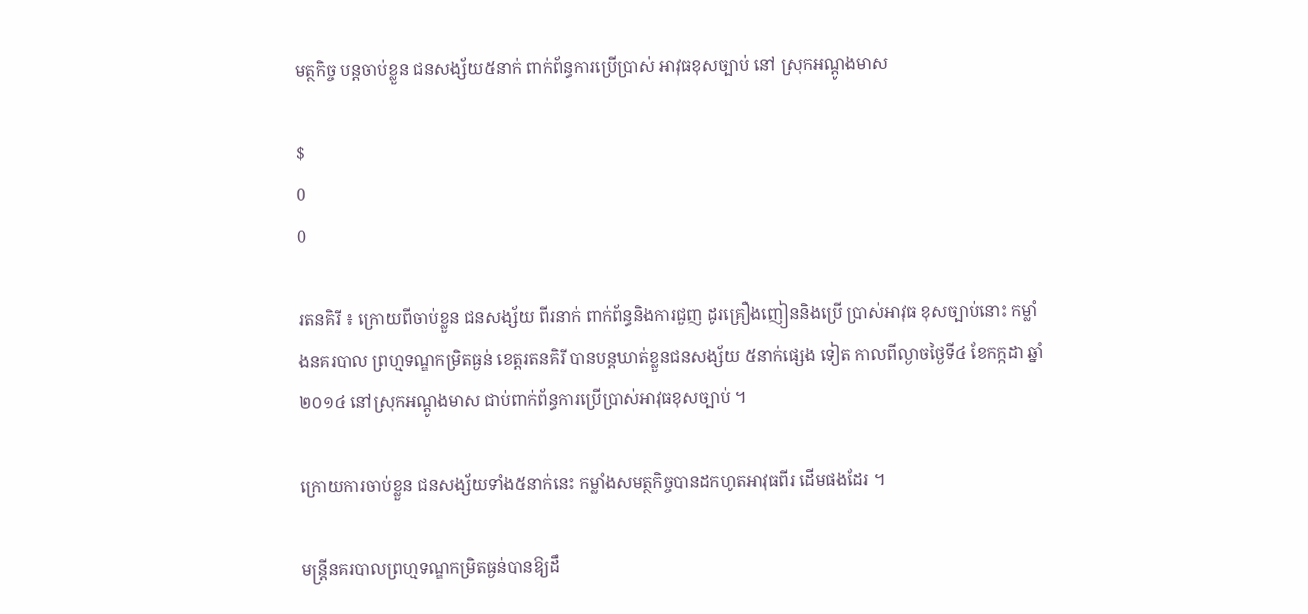មត្ថកិច្ច បន្ដចាប់ខ្លួន ជនសង្ស័យ៥នាក់ ពាក់ព័ន្ធការប្រើប្រាស់ អាវុធខុសច្បាប់ នៅ ស្រុកអណ្ដូងមាស

$
0
0

រតនគិរី ៖ ក្រោយពីចាប់ខ្លួន ជនសង្ស័យ ពីរនាក់ ពាក់ព័ន្ធនិងការជួញ ដូរគ្រឿងញៀននិងប្រើ ប្រាស់អាវុធ ខុសច្បាប់នោះ កម្លាំងនគរបាល ព្រហ្មទណ្ឌកម្រិតធ្ងន់ ខេត្ដរតនគិរី បានបន្ដឃាត់ខ្លួនជនសង្ស័យ ៥នាក់ផ្សេង ទៀត កាលពីល្ងាចថ្ងៃទី៤ ខែកក្កដា ឆ្នាំ២០១៤ នៅស្រុកអណ្ដូងមាស ជាប់ពាក់ព័ន្ធការប្រើប្រាស់អាវុធខុសច្បាប់ ។

ក្រោយការចាប់ខ្លួន ជនសង្ស័យទាំង៥នាក់នេះ កម្លាំងសមត្ថកិច្ចបានដកហូតអាវុធពីរ ដើមផងដែរ ។

មន្ដ្រីនគរបាលព្រហ្មទណ្ឌកម្រិតធ្ងន់បានឱ្យដឹ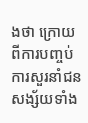ងថា ក្រោយពីការបញ្ចប់ការសួរនាំជន សង្ស័យទាំង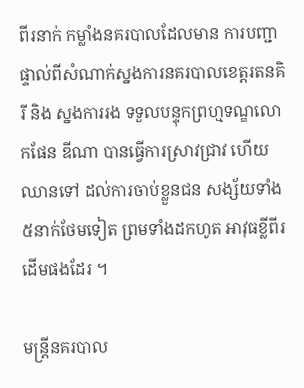ពីរនាក់ កម្លាំងនគរបាលដែលមាន ការបញ្ជាផ្ទាល់ពីសំណាក់ស្នងការនគរបាលខេត្ដរតនគិរី និង ស្នងការរង ទទួលបន្ទុកព្រហ្មទណ្ឌលោកផែន ឌីណា បានធ្វើការស្រាវជ្រាវ ហើយឈានទៅ ដល់ការចាប់ខ្លួនជន សង្ស័យទាំង៥នាក់ថែមទៀត ព្រមទាំងដកហូត អាវុធខ្លីពីរដើមផងដែរ ។

មន្ដ្រីនគរបាល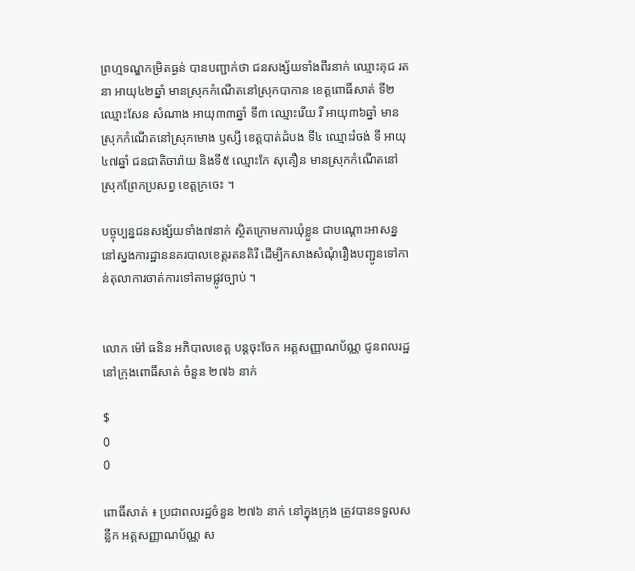ព្រហ្មទណ្ឌកម្រិតធ្ងន់ បានបញ្ជាក់ថា ជនសង្ស័យទាំងពីរនាក់ ឈ្មោះគុជ រតនា អាយុ៤២ឆ្នាំ មានស្រុកកំណើតនៅស្រុកបាកាន ខេត្ដពោធិ៍សាត់ ទី២ ឈ្មោះសែន សំណាង អាយុ៣៣ឆ្នាំ ទី៣ ឈ្មោះរើយ រី អាយុ៣៦ឆ្នាំ មានស្រុកកំណើតនៅស្រុកមោង ឫស្សី ខេត្ដបាត់ដំបង ទី៤ ឈ្មោះរំចង់ ទឹ អាយុ៤៧ឆ្នាំ ជនជាតិចារ៉ាយ និងទី៥ ឈ្មោះកែ សុគឿន មានស្រុកកំណើតនៅស្រុកព្រែកប្រសព្វ ខេត្ដក្រចេះ ។

បច្ចុប្បន្នជនសង្ស័យទាំង៧នាក់ ស្ថិតក្រោមការឃុំខ្លួន ជាបណ្ដោះអាសន្ន នៅស្នងការដ្ឋាននគរបាលខេត្ដរតនគិរី ដើម្បីកសាងសំណុំរឿងបញ្ជូនទៅកាន់តុលាការចាត់ការទៅតាមផ្លូវច្បាប់ ។


លោក ម៉ៅ ធនិន អភិបាលខេត្ត បន្តចុះចែក អត្តសញ្ញាណប័ណ្ណ ជូនពលរដ្ឋ នៅក្រុងពោធិ៍សាត់ ចំនួន ២៧៦ នាក់

$
0
0

ពោធិ៍សាត់ ៖ ប្រជាពលរដ្ឋចំនួន ២៧៦ នាក់ នៅក្នុងក្រុង ត្រូវបានទទួលសន្លឹក អត្តសញ្ញាណប័ណ្ណ ស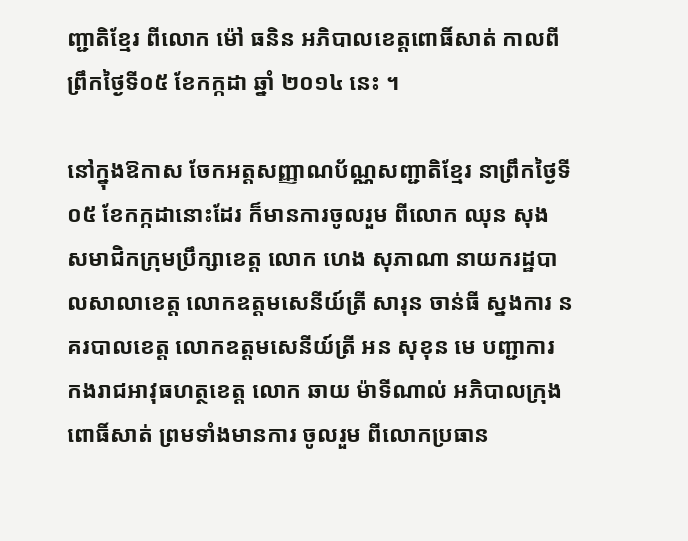ញ្ជាតិខ្មែរ ពីលោក ម៉ៅ ធនិន អភិបាលខេត្តពោធិ៍សាត់ កាលពីព្រឹកថ្ងៃទី០៥ ខែកក្កដា ឆ្នាំ ២០១៤ នេះ ។

នៅក្នុងឱកាស ចែកអត្តសញ្ញាណប័ណ្ណសញ្ជាតិខ្មែរ នាព្រឹកថ្ងៃទី០៥ ខែកក្កដានោះដែរ ក៏មានការចូលរួម ពីលោក ឈុន សុង សមាជិកក្រុមប្រឹក្សាខេត្ត លោក ហេង សុភាណា នាយករដ្ឋបាលសាលាខេត្ត លោកឧត្តមសេនីយ៍ត្រី សារុន ចាន់ធី ស្នងការ នគរបាលខេត្ត លោកឧត្តមសេនីយ៍ត្រី អន សុខុន មេ បញ្ជាការ កងរាជអាវុធហត្ថខេត្ត លោក ឆាយ ម៉ាទីណាល់ អភិបាលក្រុងពោធិ៍សាត់ ព្រមទាំងមានការ ចូលរួម ពីលោកប្រធាន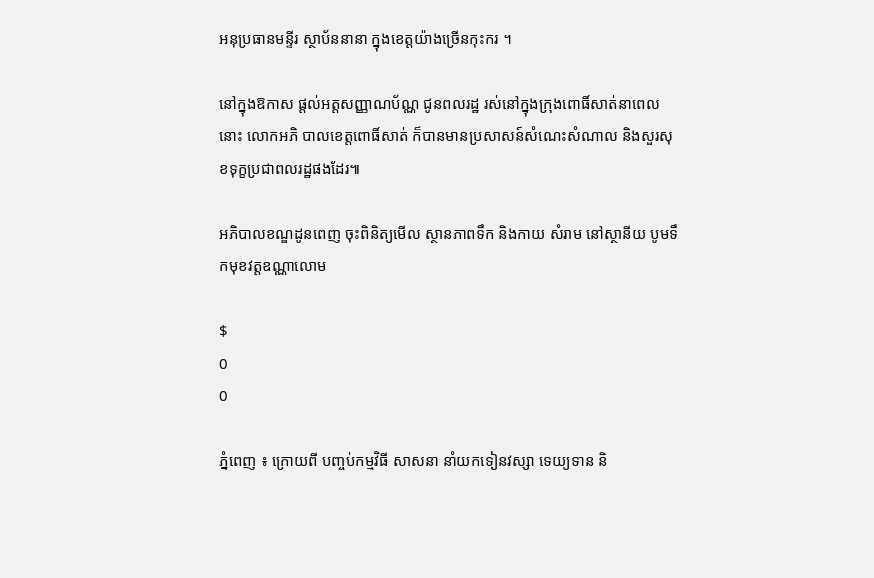អនុប្រធានមន្ទីរ ស្ថាប័ននានា ក្នុងខេត្តយ៉ាងច្រើនកុះករ ។

នៅក្នុងឱកាស ផ្តល់អត្តសញ្ញាណប័ណ្ណ ជូនពលរដ្ឋ រស់នៅក្នុងក្រុងពោធិ៍សាត់នាពេលនោះ លោកអភិ បាលខេត្តពោធិ៍សាត់ ក៏បានមានប្រសាសន៍សំណេះសំណាល និងសួរសុខទុក្ខប្រជាពលរដ្ឋផងដែរ៕

អភិបាលខណ្ឌដូនពេញ ចុះពិនិត្យមើល ស្ថានភាពទឹក និងកាយ សំរាម នៅស្ថានីយ បូមទឹកមុខវត្ដឧណ្ណាលោម

$
0
0

ភ្នំពេញ ៖ ក្រោយពី បញ្ចប់កម្មវិធី សាសនា នាំយកទៀនវស្សា ទេយ្យទាន និ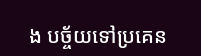ង បច្ច័យទៅប្រគេន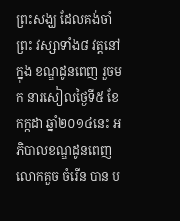ព្រះសង្ឃ ដែលគង់ចាំព្រះ វស្សាទាំង៨ វត្ដនៅក្នុង ខណ្ឌដូនពេញ រួចមក នារសៀលថ្ងៃទី៥ ខែកក្កដា ឆ្នាំ២០១៤នេះ អភិបាលខណ្ឌដូនពេញ លោកគួច ចំរើន បាន ប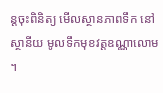ន្ដចុះពិនិត្យ មើលស្ថានភាពទឹក នៅស្ថានីយ មូលទឹកមុខវត្ដឧណ្ណាលោម ។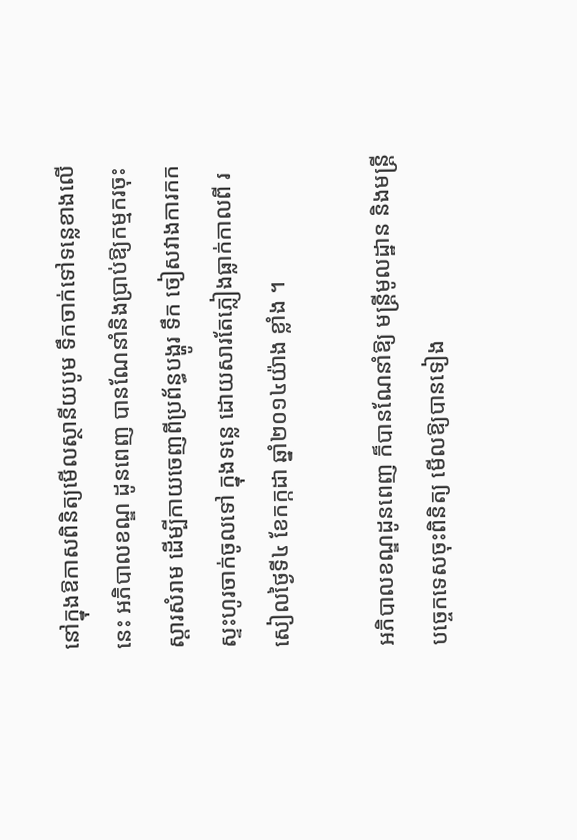នៅក្នុងឱកាសពិនិត្យមើលស្ថានីយបូម ទឹកចាក់ទៅទន្លេខាងលើនេះ អភិបាលខណ្ឌ ដូនពេញ បានណែនាំនិងប្រាប់ឱ្យកម្មករចុះ ស្ដារសំរាម ដើម្បីកាយចេញពីប្រព័ន្ធបង្ហូរ ទឹក ចៀសវាងការកកស្ទះហូរចាក់ចូលទៅ ក្នុងទន្លេ ដោយសារតែភ្លៀងធ្លាក់កាលពី រសៀលថ្ងៃទី៤ ខែកក្កដា ឆ្នាំ២០១៤យ៉ាង ខ្លាំង ។

អភិបាលខណ្ឌដូនពេញ ក៏បានណែនាំឱ្យ មន្ដ្រីមូលដ្ឋាន និងមន្ដ្រីបច្ចេកទេសចុះពិនិត្យ មើលឱ្យបានទៀង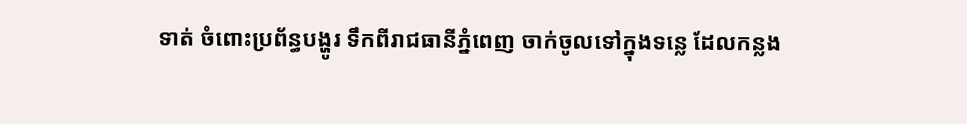ទាត់ ចំពោះប្រព័ន្ធបង្ហូរ ទឹកពីរាជធានីភ្នំពេញ ចាក់ចូលទៅក្នុងទន្លេ ដែលកន្លង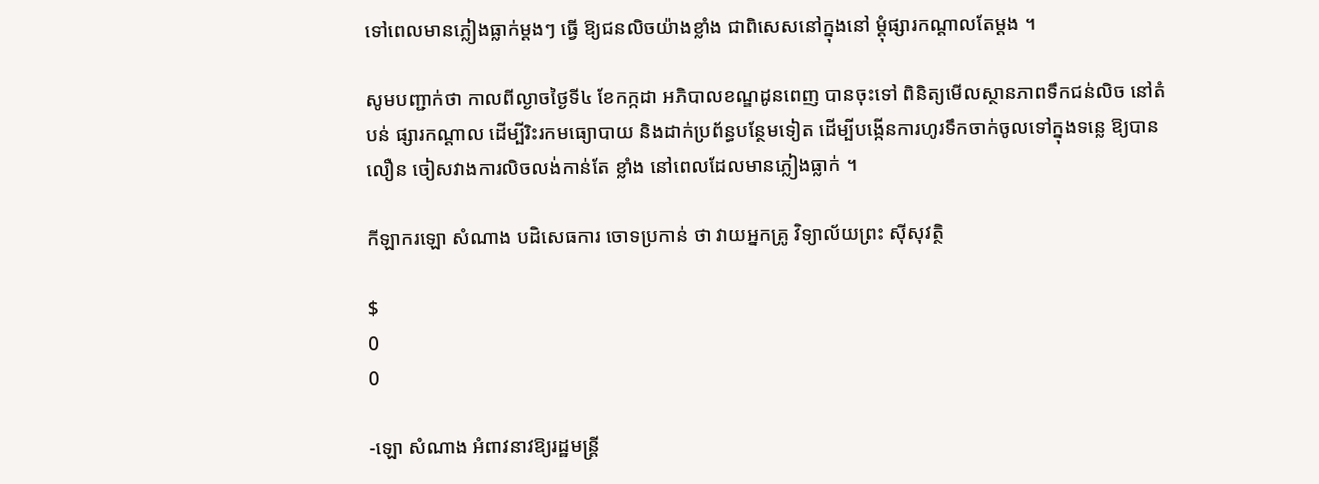ទៅពេលមានភ្លៀងធ្លាក់ម្ដងៗ ធ្វើ ឱ្យជនលិចយ៉ាងខ្លាំង ជាពិសេសនៅក្នុងនៅ ម្ដុំផ្សារកណ្ដាលតែម្ដង ។

សូមបញ្ជាក់ថា កាលពីល្ងាចថ្ងៃទី៤ ខែកក្កដា អភិបាលខណ្ឌដូនពេញ បានចុះទៅ ពិនិត្យមើលស្ថានភាពទឹកជន់លិច នៅតំបន់ ផ្សារកណ្ដាល ដើម្បីរិះរកមធ្យោបាយ និងដាក់ប្រព័ន្ធបន្ថែមទៀត ដើម្បីបង្កើនការហូរទឹកចាក់ចូលទៅក្នុងទន្លេ ឱ្យបានលឿន ចៀសវាងការលិចលង់កាន់តែ ខ្លាំង នៅពេលដែលមានភ្លៀងធ្លាក់ ។

កីឡាករឡោ សំណាង បដិសេធការ ចោទប្រកាន់ ថា វាយអ្នកគ្រូ វិទ្យាល័យព្រះ ស៊ីសុវត្ថិ

$
0
0

-ឡោ សំណាង អំពាវនាវឱ្យរដ្ឋមន្ដ្រី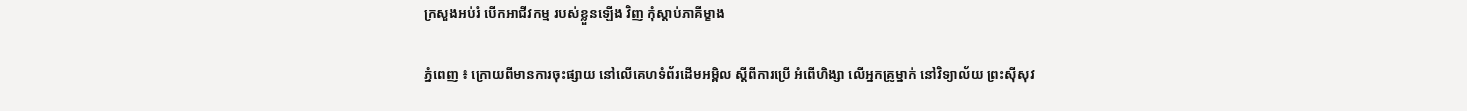ក្រសួងអប់រំ បើកអាជីវកម្ម របស់ខ្លួនឡើង វិញ កុំស្ដាប់ភាគីម្ខាង

ភ្នំពេញ ៖ ក្រោយពីមានការចុះផ្សាយ នៅលើគេហទំព័រដើមអម្ពិល ស្ដីពីការប្រើ អំពើហិង្សា លើអ្នកគ្រូម្នាក់ នៅវិទ្យាល័យ ព្រះស៊ីសុវ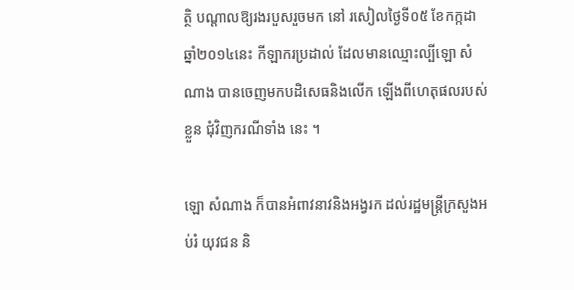ត្ថិ បណ្ដាលឱ្យរងរបួសរួចមក នៅ រសៀលថ្ងៃទី០៥ ខែកក្កដា ឆ្នាំ២០១៤នេះ កីឡាករប្រដាល់ ដែលមានឈ្មោះល្បីឡោ សំណាង បានចេញមកបដិសេធនិងលើក ឡើងពីហេតុផលរបស់ខ្លួន ជុំវិញករណីទាំង នេះ ។

ឡោ សំណាង ក៏បានអំពាវនាវនិងអង្វរក ដល់រដ្ឋមន្ដ្រីក្រសួងអប់រំ យុវជន និ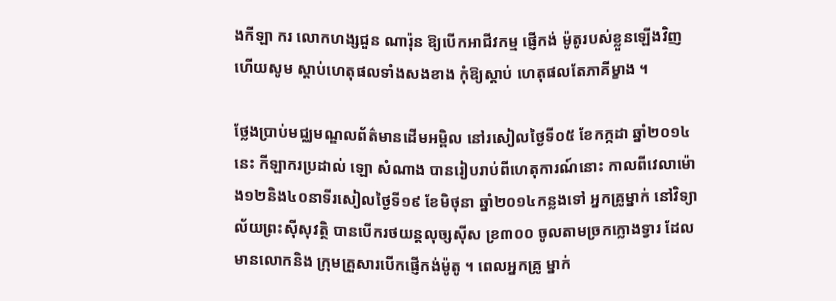ងកីឡា ករ លោកហង្សជួន ណារ៉ុន ឱ្យបើកអាជីវកម្ម ផ្ញើកង់ ម៉ូតូរបស់ខ្លួនឡើងវិញ ហើយសូម ស្ដាប់ហេតុផលទាំងសងខាង កុំឱ្យស្ដាប់ ហេតុផលតែភាគីម្ខាង ។

ថ្លែងប្រាប់មជ្ឈមណ្ឌលព័ត៌មានដើមអម្ពិល នៅរសៀលថ្ងៃទី០៥ ខែកក្កដា ឆ្នាំ២០១៤នេះ កីឡាករប្រដាល់ ឡោ សំណាង បានរៀបរាប់ពីហេតុការណ៍នោះ កាលពីវេលាម៉ោង១២និង៤០នាទីរសៀលថ្ងៃទី១៩ ខែមិថុនា ឆ្នាំ២០១៤កន្លងទៅ អ្នកគ្រូម្នាក់ នៅវិទ្យាល័យព្រះស៊ីសុវត្ថិ បានបើករថយន្ដលុច្សស៊ីស ខ្រ៣០០ ចូលតាមច្រកក្លោងទ្វារ ដែលមានលោកនិង ក្រុមគ្រួសារបើកផ្ញើកង់ម៉ូតូ ។ ពេលអ្នកគ្រូ ម្នាក់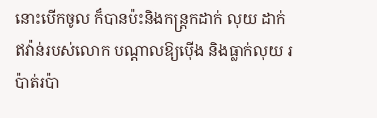នោះបើកចូល ក៏បានប៉ះនិងកន្ដ្រកដាក់ លុយ ដាក់ឥវ៉ាន់របស់លោក បណ្ដាលឱ្យប៉ើង និងធ្លាក់លុយ រប៉ាត់រប៉ា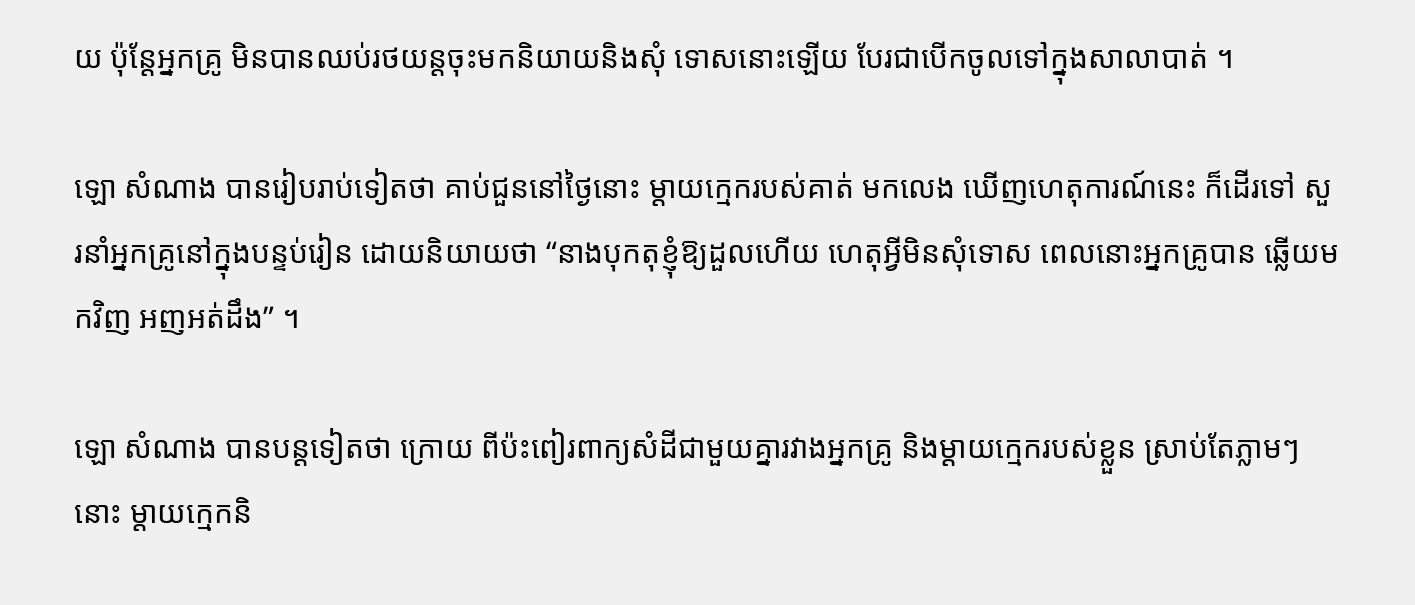យ ប៉ុន្ដែអ្នកគ្រូ មិនបានឈប់រថយន្ដចុះមកនិយាយនិងសុំ ទោសនោះឡើយ បែរជាបើកចូលទៅក្នុងសាលាបាត់ ។

ឡោ សំណាង បានរៀបរាប់ទៀតថា គាប់ជួននៅថ្ងៃនោះ ម្ដាយក្មេករបស់គាត់ មកលេង ឃើញហេតុការណ៍នេះ ក៏ដើរទៅ សួរនាំអ្នកគ្រូនៅក្នុងបន្ទប់រៀន ដោយនិយាយថា “នាងបុកតុខ្ញុំឱ្យដួលហើយ ហេតុអ្វីមិនសុំទោស ពេលនោះអ្នកគ្រូបាន ឆ្លើយមកវិញ អញអត់ដឹង” ។

ឡោ សំណាង បានបន្ដទៀតថា ក្រោយ ពីប៉ះពៀរពាក្យសំដីជាមួយគ្នារវាងអ្នកគ្រូ និងម្ដាយក្មេករបស់ខ្លួន ស្រាប់តែភ្លាមៗនោះ ម្ដាយក្មេកនិ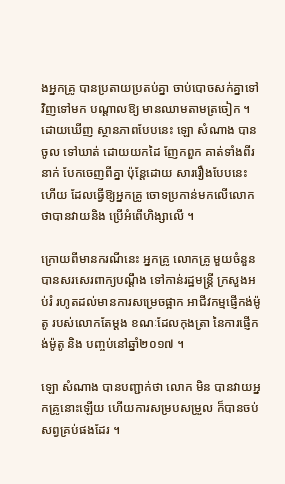ងអ្នកគ្រូ បានប្រតាយប្រតប់គ្នា ចាប់បោចសក់គ្នាទៅវិញទៅមក បណ្ដាលឱ្យ មានឈាមតាមត្រចៀក ។ ដោយឃើញ ស្ថានភាពបែបនេះ ឡោ សំណាង បានចូល ទៅឃាត់ ដោយយកដៃ ញែកពួក គាត់ទាំងពីរនាក់ បែកចេញពីគ្នា ប៉ុន្ដែដោយ សាររឿងបែបនេះហើយ ដែលធ្វើឱ្យអ្នកគ្រូ ចោទប្រកាន់មកលើលោក ថាបានវាយនិង ប្រើអំពើហិង្សាលើ ។

ក្រោយពីមានករណីនេះ អ្នកគ្រូ លោកគ្រូ មួយចំនួន បានសរសេរពាក្យបណ្ដឹង ទៅកាន់រដ្ឋមន្ដ្រី ក្រសួងអប់រំ រហូតដល់មានការសម្រេចផ្អាក អាជីវកម្មផ្ញើកង់ម៉ូតូ របស់លោកតែម្ដង ខណៈដែលកុងត្រា នៃការផ្ញើកង់ម៉ូតូ និង បញ្ចប់នៅឆ្នាំ២០១៧ ។

ឡោ សំណាង បានបញ្ជាក់ថា លោក មិន បានវាយអ្នកគ្រូនោះឡើយ ហើយការសម្របសម្រួល ក៏បានចប់សព្វគ្រប់ផងដែរ ។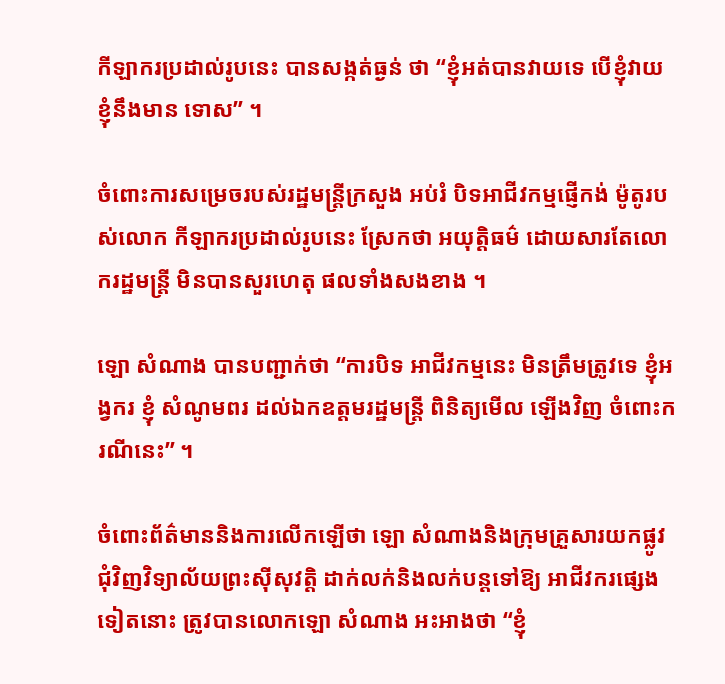កីឡាករប្រដាល់រូបនេះ បានសង្កត់ធ្ងន់ ថា “ខ្ញុំអត់បានវាយទេ បើខ្ញុំវាយ ខ្ញុំនឹងមាន ទោស” ។

ចំពោះការសម្រេចរបស់រដ្ឋមន្ដ្រីក្រសួង អប់រំ បិទអាជីវកម្មផ្ញើកង់ ម៉ូតូរបស់លោក កីឡាករប្រដាល់រូបនេះ ស្រែកថា អយុត្ដិធម៌ ដោយសារតែលោករដ្ឋមន្ដ្រី មិនបានសួរហេតុ ផលទាំងសងខាង ។

ឡោ សំណាង បានបញ្ជាក់ថា “ការបិទ អាជីវកម្មនេះ មិនត្រឹមត្រូវទេ ខ្ញុំអង្វករ ខ្ញុំ សំណូមពរ ដល់ឯកឧត្ដមរដ្ឋមន្ដ្រី ពិនិត្យមើល ឡើងវិញ ចំពោះករណីនេះ” ។

ចំពោះព័ត៌មាននិងការលើកឡើថា ឡោ សំណាងនិងក្រុមគ្រួសារយកផ្លូវជុំវិញវិទ្យាល័យព្រះស៊ីសុវត្ដិ ដាក់លក់និងលក់បន្ដទៅឱ្យ អាជីវករផ្សេងទៀតនោះ ត្រូវបានលោកឡោ សំណាង អះអាងថា “ខ្ញុំ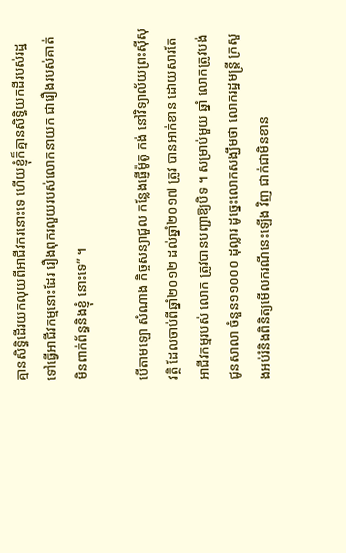គ្មានសិទ្ធិដើរយកលុយពីអាជីវករនោះទេ ហើយខ្ញុំក៏គ្មានសិទ្ធិយកដីរបស់រដ្ឋទៅធ្វើអាជីវកម្មនោះដែរ រឿងពុករលួយរបស់លោកនាយក ជារឿងរបស់គាត់ មិនពាក់ព័ន្ធនិងខ្ញុំ នោះទេ” ។

បើតាមឡោ សំណាង កិច្ចសន្យាជួល កន្លែងផ្ញើម៉ូតូ កង់ នៅវិទ្យាល័យព្រះស៊ីសុវត្ថិ ដែលចាប់ពីឆ្នាំ២០១២ ដល់ឆ្នាំ២០១៧ ត្រូវ បានអាក់ខាន ដោយសារតែអាជីវកម្មរបស់ លោក ត្រូវបានបញ្ជាឱ្យបិទ ។ សម្រាប់មួយ ឆ្នាំ លោកត្រូវបង់ជូនសាលា ចំនួន១១០០០ ដុល្លារ ដូច្នេះលោកសង្ឃឹមថា លោករដ្ឋមន្ដ្រី ក្រសួងអប់រំនិងពិនិត្យមើលករណីនេះឡើង វិញ ជាក់ជាមិនខាន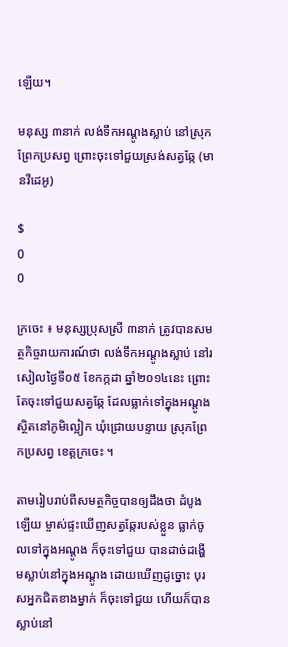ឡើយ។

មនុស្ស ៣នាក់ លង់ទឹកអណ្ដូងស្លាប់ នៅស្រុកព្រែកប្រសព្វ ព្រោះចុះទៅជួយស្រង់សត្វឆ្កែ (មានវីដេអូ)

$
0
0

ក្រចេះ ៖ មនុស្សប្រុសស្រី ៣នាក់ ត្រូវបានសមត្ថកិច្ចរាយការណ៍ថា លង់ទឹកអណ្ដូងស្លាប់ នៅរសៀលថ្ងៃទី០៥ ខែកក្កដា ឆ្នាំ២០១៤នេះ ព្រោះតែចុះទៅជួយសត្វឆ្កែ ដែលធ្លាក់ទៅក្នុងអណ្ដូង ស្ថិតនៅភូមិល្អៀក ឃុំជ្រោយបន្ទាយ ស្រុកព្រែកប្រសព្វ ខេត្ដក្រចេះ ។

តាមរៀបរាប់ពីសមត្ថកិច្ចបានឲ្យដឹងថា ដំបូងឡើយ ម្ចាស់ផ្ទះឃើញសត្វឆ្កែរបស់ខ្លួន ធ្លាក់ចូលទៅក្នុងអណ្ដូង ក៏ចុះទៅជួយ បានដាច់ដង្ហើមស្លាប់នៅក្នុងអណ្ដូង ដោយឃើញដូច្នោះ បុរសអ្នកជិតខាងម្នាក់ ក៏ចុះទៅជួយ ហើយក៏បានស្លាប់នៅ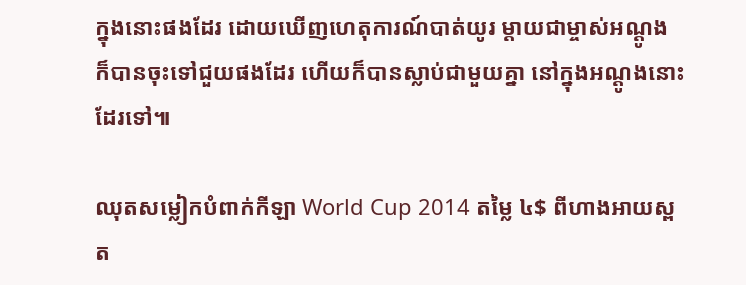ក្នុងនោះផងដែរ ដោយឃើញហេតុការណ៍បាត់យូរ ម្ដាយជាម្ចាស់អណ្ដូង ក៏បានចុះទៅជួយផងដែរ ហើយក៏បានស្លាប់ជាមួយគ្នា នៅក្នុងអណ្ដូងនោះដែរទៅ៕

ឈុតសម្លៀកបំពាក់កីឡា World Cup 2014 តម្លៃ ៤$ ពីហាងអាយស្ពត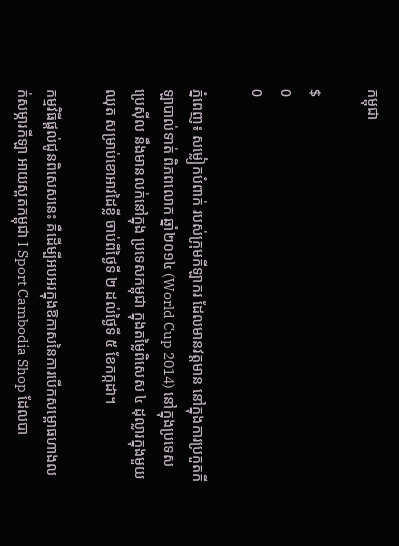កម្ពុជា

$
0
0

ភ្នំពេញ៖ សម្លៀកបំពាក់ របស់ក្រុមកីឡាករ ដែលមានវត្តមាន នៅក្នុងការប្រកួតកីឡាបាល់ទាត់ ពិភពលោក ឆ្នាំ២០១៤ (World Cup 2014) នៅក្នុងប្រទេសប្រេស៊ីល នឹងមានលក់នៅក្នុង ប្រទេសកម្ពុជា ក្នុងតម្លៃពិសេស ៤ ដុល្លារក្នុងមួយឈុត សម្រាប់ខោអាវដៃខ្លី ចាប់ពីថ្ងៃទី ២ ដល់ថ្ងៃទី ៥ ខែកក្កដា។

កម្មវិធីផ្ដល់ជូនពិសេសនេះ គឺដើម្បីអបអរក្នុងឱកាសនៃការបើកសម្ពោធហាងលក់សម្ភារកីឡា អាយស្ពតកម្ពុជា I Sport Cambodia Shop ដែលបា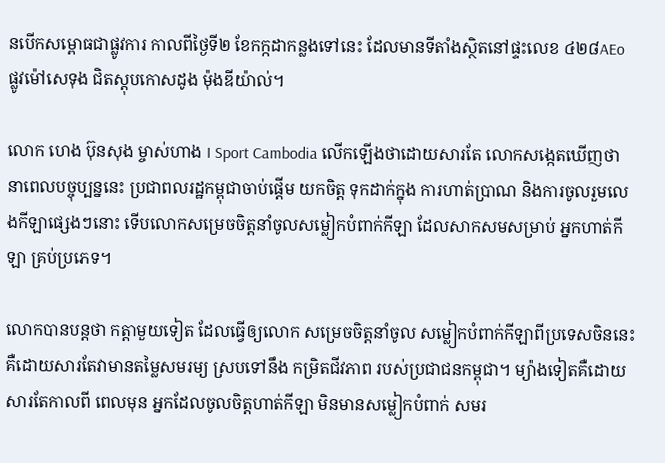នបើកសម្ពោធជាផ្លូវការ កាលពីថ្ងៃទី២ ខែកក្កដាកន្លងទៅនេះ ដែលមានទីតាំងស្ថិតនៅផ្ទះលេខ ៤២៨AEo ផ្លូវម៉ៅសេទុង ជិតស្ដុបកោសដូង ម៉ុងឌីយ៉ាល់។

លោក ហេង ប៊ុនសុង ម្ចាស់ហាង I Sport Cambodia លើកឡើងថាដោយសារតែ លោកសង្កេតឃើញថា នាពេលបច្ចុប្បន្ននេះ ប្រជាពលរដ្ឋកម្ពុជាចាប់ផ្ដើម យកចិត្ត ទុកដាក់ក្នុង ការហាត់ប្រាណ និងការចូលរួមលេងកីឡាផ្សេងៗនោះ ទើបលោកសម្រេចចិត្តនាំចូលសម្លៀកបំពាក់កីឡា ដែលសាកសមសម្រាប់ អ្នកហាត់កីឡា គ្រប់ប្រភេទ។

លោកបានបន្តថា កត្តាមួយទៀត ដែលធ្វើឲ្យលោក សម្រេចចិត្តនាំចូល សម្លៀកបំពាក់កីឡាពីប្រទេសចិននេះ គឺដោយសារតែវាមានតម្លៃសមរម្យ ស្របទៅនឹង កម្រិតជីវភាព របស់ប្រជាជនកម្ពុជា។ ម្យ៉ាងទៀតគឺដោយសារតែកាលពី ពេលមុន អ្នកដែលចូលចិត្តហាត់កីឡា មិនមានសម្លៀកបំពាក់ សមរ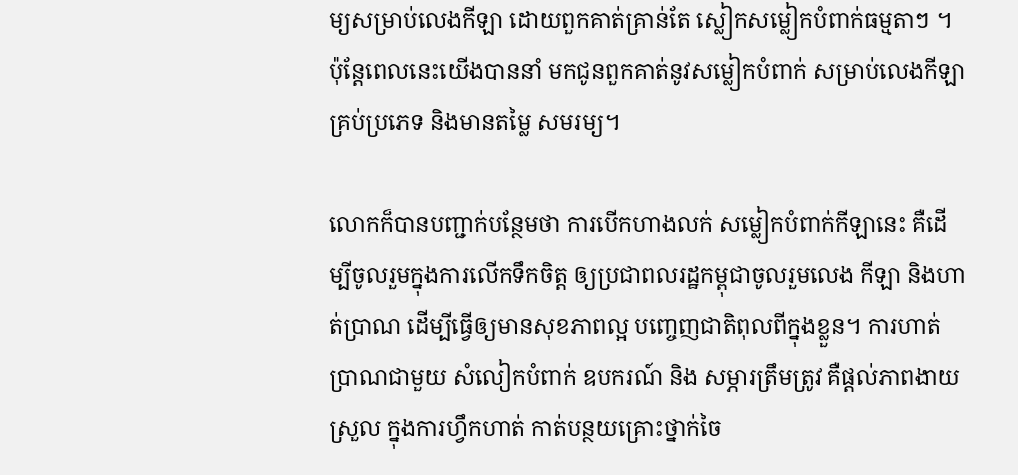ម្យសម្រាប់លេងកីឡា ដោយពួកគាត់គ្រាន់តែ ស្លៀកសម្លៀកបំពាក់ធម្មតាៗ ។ ប៉ុន្តែពេលនេះយើងបាននាំ មកជូនពួកគាត់នូវសម្លៀកបំពាក់ សម្រាប់លេងកីឡាគ្រប់ប្រភេទ និងមានតម្លៃ សមរម្យ។

លោកក៏បានបញ្ជាក់បន្ថែមថា ការបើកហាងលក់ សម្លៀកបំពាក់កីឡានេះ គឺដើម្បីចូលរួមក្នុងការលើកទឹកចិត្ត ឲ្យប្រជាពលរដ្ឋកម្ពុជាចូលរួមលេង កីឡា និងហាត់ប្រាណ ដើម្បីធ្វើឲ្យមានសុខភាពល្អ បញ្ចេញជាតិពុលពីក្នុងខ្លួន។ ការហាត់ប្រាណជាមួយ សំលៀកបំពាក់ ឧបករណ៍ និង សម្ភារត្រឹមត្រូវ គឺផ្តល់ភាពងាយស្រួល ក្នុងការហ្វឹកហាត់ កាត់បន្ថយគ្រោះថ្នាក់ចៃ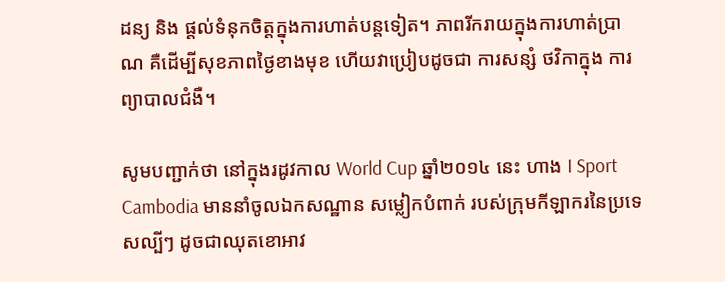ដន្យ និង ផ្តល់ទំនុកចិត្តក្នុងការហាត់បន្តទៀត។ ភាពរីករាយក្នុងការហាត់ប្រាណ គឺដើម្បីសុខភាពថ្ងៃខាងមុខ ហើយវាប្រៀបដូចជា ការសន្សំ ថវិកាក្នុង ការព្យាបាលជំងឺ។

សូមបញ្ជាក់ថា នៅក្នុងរដូវកាល World Cup ឆ្នាំ២០១៤ នេះ ហាង I Sport Cambodia មាននាំចូលឯកសណ្ឋាន សម្លៀកបំពាក់ របស់ក្រុមកីឡាករនៃប្រទេសល្បីៗ ដូចជាឈុតខោអាវ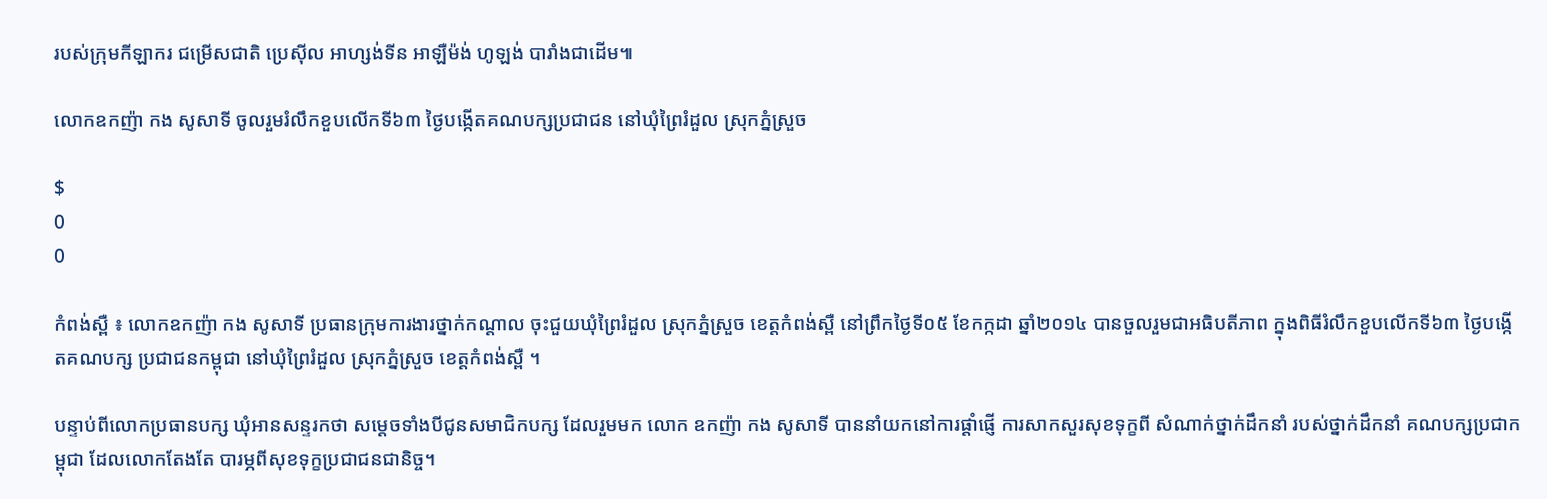របស់ក្រុមកីឡាករ ជម្រើសជាតិ ប្រេស៊ីល អាហ្សង់ទីន អាឡឺម៉ង់ ហូឡង់ បារាំងជាដើម៕

លោកឧកញ៉ា កង សូសាទី ចូលរួមរំលឹកខួបលើកទី៦៣ ថ្ងៃបង្កើតគណបក្សប្រជាជន នៅឃុំព្រៃរំដួល ស្រុកភ្នំស្រួច

$
0
0

កំពង់ស្ពឺ ៖ លោកឧកញ៉ា កង សូសាទី ប្រធានក្រុមការងារថ្នាក់កណ្តាល ចុះជួយឃុំព្រៃរំដួល ស្រុកភ្នំស្រួច ខេត្តកំពង់ស្ពឺ នៅព្រឹកថ្ងៃទី០៥ ខែកក្កដា ឆ្នាំ២០១៤ បានចួលរួមជាអធិបតីភាព ក្នុងពិធីរំលឹកខួបលើកទី៦៣ ថ្ងៃបង្កើតគណបក្ស ប្រជាជនកម្ពុជា នៅឃុំព្រៃរំដួល ស្រុកភ្នំស្រួច ខេត្តកំពង់ស្ពឺ ។

បន្ទាប់ពីលោកប្រធានបក្ស ឃុំអានសន្ទរកថា សម្តេចទាំងបីជូនសមាជិកបក្ស ដែលរួមមក លោក ឧកញ៉ា កង សូសាទី បាននាំយកនៅការផ្តាំផ្ញើ ការសាកសួរសុខទុក្ខពី សំណាក់ថ្នាក់ដឹកនាំ របស់ថ្នាក់ដឹកនាំ គណបក្សប្រជាកម្ពុជា ដែលលោកតែងតែ បារម្ភពីសុខទុក្ខប្រជាជនជានិច្ច។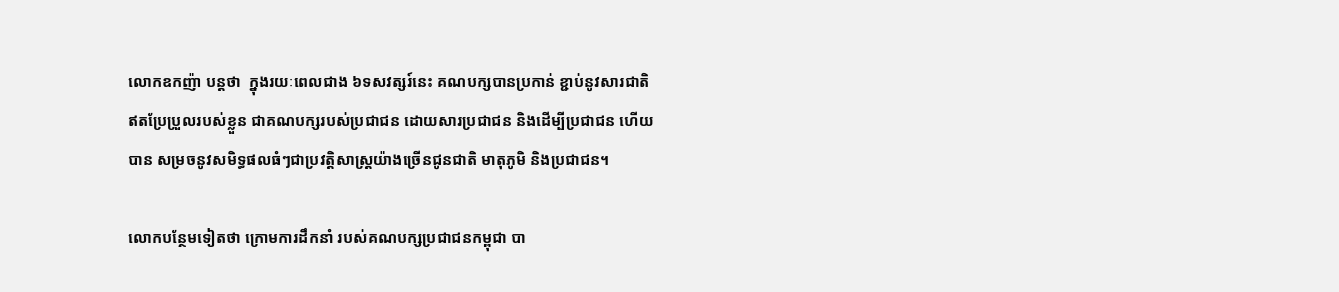លោកឧកញ៉ា បន្តថា  ក្នុងរយៈពេលជាង ៦ទសវត្សរ៍នេះ គណបក្សបានប្រកាន់ ខ្ជាប់នូវសារជាតិ ឥតប្រែប្រួលរបស់ខ្លួន ជាគណបក្សរបស់ប្រជាជន ដោយសារប្រជាជន និងដើម្បីប្រជាជន ហើយបាន សម្រចនូវសមិទ្ធផលធំៗជាប្រវត្តិសាស្ត្រយ៉ាងច្រើនជូនជាតិ មាតុភូមិ និងប្រជាជន។

លោកបន្ថែមទៀតថា ក្រោមការដឹកនាំ របស់គណបក្សប្រជាជនកម្ពុជា បា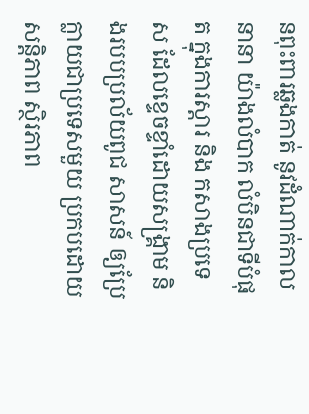នពុះពារឆ្លងកាត់ នូវដំណាក់កាលនានា យ៉ាងលំបាក លំបិនជាទីបំផុត ក្នុងការស្តារ និង កសាងប្រទេស ដែលខ្ទេចខ្ទាំដោយសង្រ្គាម និងរបបប្រល័យពូជ សាសន៍ ឲ្យប្រែក្លាយជាប្រទេសមួយ ប្រកបដោយសន្តិភាព ស្ថិរភាព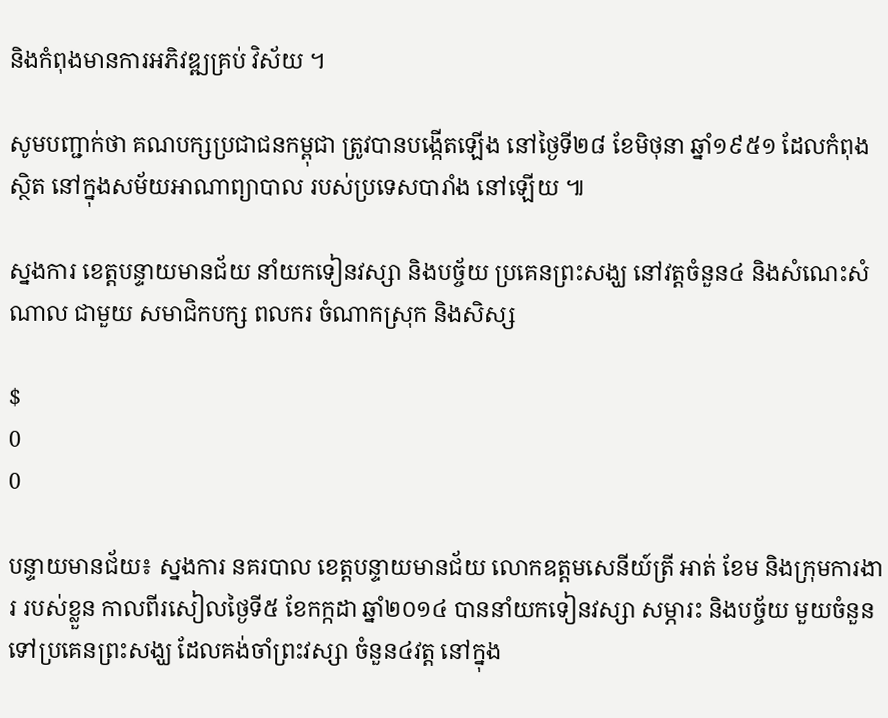និងកំពុងមានការអភិវឌ្ឍគ្រប់ វិស័យ ។

សូមបញ្ជាក់ថា គណបក្សប្រជាជនកម្ពុជា ត្រូវបានបង្កើតឡើង នៅថ្ងៃទី២៨ ខែមិថុនា ឆ្នាំ១៩៥១ ដែលកំពុងស្ថិត នៅក្នុងសម័យអាណាព្យាបាល របស់ប្រទេសបារាំង នៅឡើយ ៕

ស្នងការ ខេត្តបន្ទាយមានជ័យ នាំយកទៀនវស្សា និងបច្ច័យ ប្រគេនព្រះសង្ឃ នៅវត្តចំនួន៤ និងសំណេះសំណាល ជាមួយ សមាជិកបក្ស ពលករ ចំណាកស្រុក និងសិស្ស

$
0
0

បន្ទាយមានជ័យ៖ ស្នងការ នគរបាល ខេត្តបន្ទាយមានជ័យ លោកឧត្តមសេនីយ៍ត្រី អាត់ ខែម និងក្រុមការងារ របស់ខ្លួន កាលពីរសៀលថ្ងៃទី៥ ខែកក្កដា ឆ្នាំ២០១៤ បាននាំយកទៀនវស្សា សម្ភារះ និងបច្ច័យ មួយចំនួន ទៅប្រគេនព្រះសង្ឃ ដែលគង់ចាំព្រះវស្សា ចំនួន៤វត្ត នៅក្នុង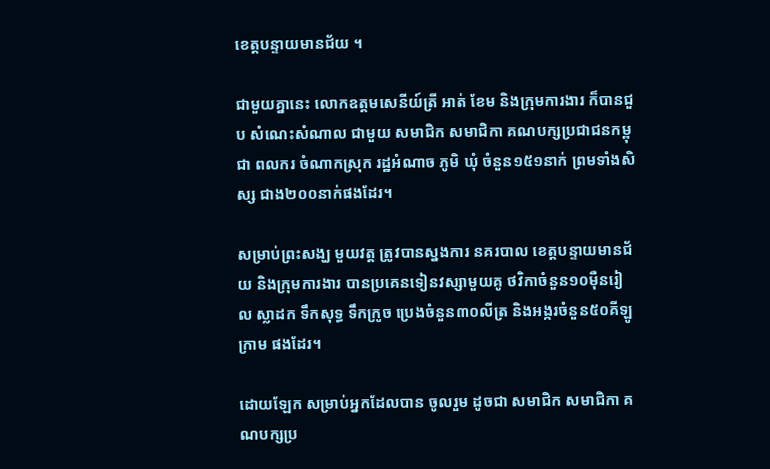ខេត្តបន្ទាយមានជ័យ ។

ជាមួយគ្នានេះ លោកឧត្តមសេនីយ៍ត្រី អាត់ ខែម និងក្រុមការងារ ក៏បានជួប សំណេះសំណាល ជាមួយ សមាជិក សមាជិកា គណបក្សប្រជាជនកម្ពុជា ពលករ ចំណាកស្រុក រដ្ឋអំណាច ភូមិ ឃុំ ចំនួន១៥១នាក់ ព្រមទាំងសិស្ស ជាង២០០នាក់ផងដែរ។

សម្រាប់ព្រះសង្ឃ មួយវត្ត ត្រូវបានស្នងការ នគរបាល ខេត្តបន្ទាយមានជ័យ និងក្រុមការងារ បានប្រគេនទៀនវស្សាមួយគូ ថវិកាចំនួន១០ម៉ឺនរៀល ស្លាដក ទឹកសុទ្ធ ទឹកក្រូច ប្រេងចំនួន៣០លីត្រ និងអង្ករចំនួន៥០គីឡូក្រាម ផងដែរ។

ដោយឡែក សម្រាប់អ្នកដែលបាន ចូលរួម ដូចជា សមាជិក សមាជិកា គណបក្សប្រ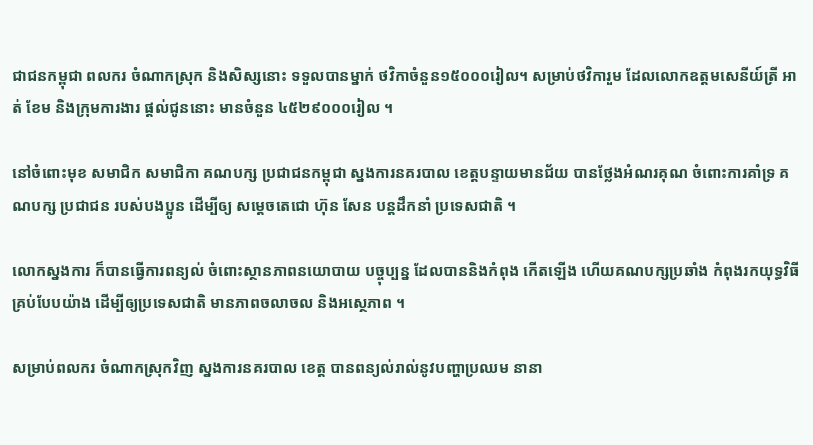ជាជនកម្ពុជា ពលករ ចំណាកស្រុក និងសិស្សនោះ ទទួលបានម្នាក់ ថវិកាចំនួន១៥០០០រៀល។ សម្រាប់ថវិការួម ដែលលោកឧត្តមសេនីយ៍ត្រី អាត់ ខែម និងក្រុមការងារ ផ្តល់ជូននោះ មានចំនួន ៤៥២៩០០០រៀល ។

នៅចំពោះមុខ សមាជិក សមាជិកា គណបក្ស ប្រជាជនកម្ពុជា ស្នងការនគរបាល ខេត្តបន្ទាយមានជ័យ បានថ្លែងអំណរគុណ ចំពោះការគាំទ្រ គណបក្ស ប្រជាជន របស់បងប្អូន ដើម្បីឲ្យ សម្តេចតេជោ ហ៊ុន សែន បន្តដឹកនាំ ប្រទេសជាតិ ។

លោកស្នងការ ក៏បានធ្វើការពន្យល់ ចំពោះស្ថានភាពនយោបាយ បច្ចុប្បន្ន ដែលបាននិងកំពុង កើតឡើង ហើយគណបក្សប្រឆាំង កំពុងរកយុទ្ធវិធី គ្រប់បែបយ៉ាង ដើម្បីឲ្យប្រទេសជាតិ មានភាពចលាចល និងអស្ថេភាព ។

សម្រាប់ពលករ ចំណាកស្រុកវិញ ស្នងការនគរបាល ខេត្ត បានពន្យល់រាល់នូវបញ្ហាប្រឈម នានា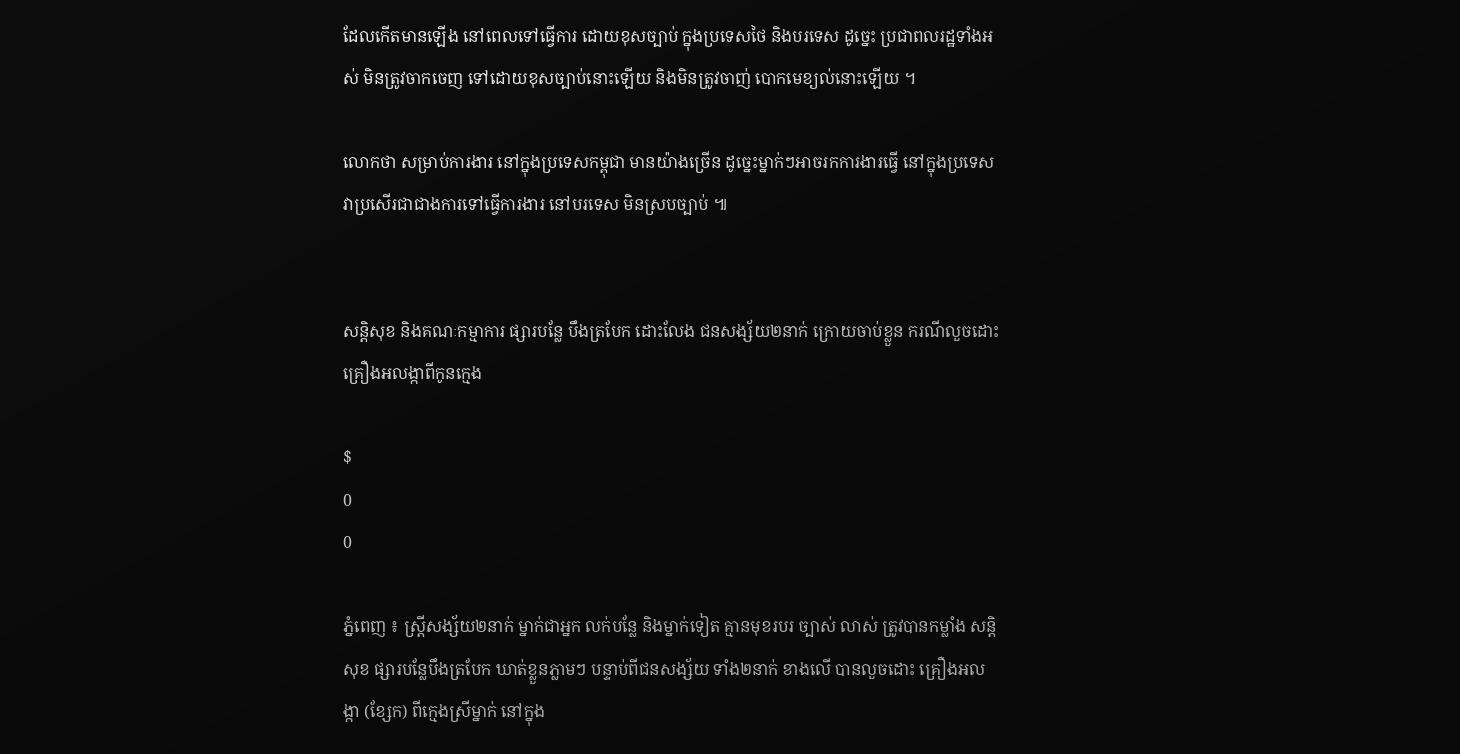ដែលកើតមានឡើង នៅពេលទៅធ្វើការ ដោយខុសច្បាប់ ក្នុងប្រទេសថៃ និងបរទេស ដូច្នេះ ប្រជាពលរដ្ឋទាំងអស់ មិនត្រូវចាកចេញ ទៅដោយខុសច្បាប់នោះឡើយ និងមិនត្រូវចាញ់ បោកមេខ្យល់នោះឡើយ ។

លោកថា សម្រាប់ការងារ នៅក្នុងប្រទេសកម្ពុជា មានយ៉ាងច្រើន ដូច្នេះម្នាក់ៗអាចរកការងារធ្វើ នៅក្នុងប្រទេស វាប្រសើរជាជាងការទៅធ្វើការងារ នៅបរទេស មិនស្របច្បាប់ ៕


សន្តិសុខ និងគណៈកម្មាការ ផ្សារបន្លែ បឹងត្របែក ដោះលែង ជនសង្ស័យ២នាក់ ក្រោយចាប់ខ្លួន ករណីលួចដោះ គ្រឿងអលង្កាពីកូនក្មេង

$
0
0

ភ្នំពេញ ៖ ស្រ្តីសង្ស័យ២នាក់ ម្នាក់ជាអ្នក លក់បន្លែ និងម្នាក់ទៀត គ្មានមុខរបរ ច្បាស់ លាស់ ត្រូវបានកម្លាំង សន្តិសុខ ផ្សារបន្លែបឹងត្របែក ឃាត់ខ្លួនភ្លាមៗ បន្ទាប់ពីជនសង្ស័យ ទាំង២នាក់ ខាងលើ បានលួចដោះ គ្រឿងអលង្កា (ខ្សែក) ពីក្មេងស្រីម្នាក់ នៅក្នុង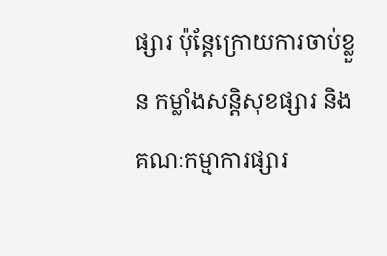ផ្សារ ប៉ុន្តែក្រោយការចាប់ខ្លួន កម្លាំងសន្តិសុខផ្សារ និងគណៈកម្មាការផ្សារ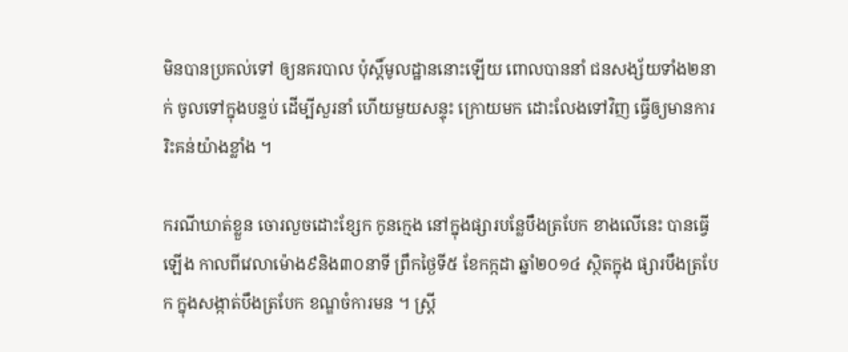មិនបានប្រគល់ទៅ ឲ្យនគរបាល ប៉ុស្តិ៍មូលដ្ឋាននោះឡើយ ពោលបាននាំ ជនសង្ស័យទាំង២នាក់ ចូលទៅក្នុងបន្ទប់ ដើម្បីសួរនាំ ហើយមួយសន្ទុះ ក្រោយមក ដោះលែងទៅវិញ ធ្វើឲ្យមានការ រិះគន់យ៉ាងខ្លាំង ។

ករណីឃាត់ខ្លួន ចោរលួចដោះខ្សែក កូនក្មេង នៅក្នុងផ្សារបន្លែបឹងត្របែក ខាងលើនេះ បានធ្វើឡើង កាលពីវេលាម៉ោង៩និង៣០នាទី ព្រឹកថ្ងៃទី៥ ខែកក្កដា ឆ្នាំ២០១៤ ស្ថិតក្នុង ផ្សារបឹងត្របែក ក្នុងសង្កាត់បឹងត្របែក ខណ្ឌចំការមន ។ ស្រ្តី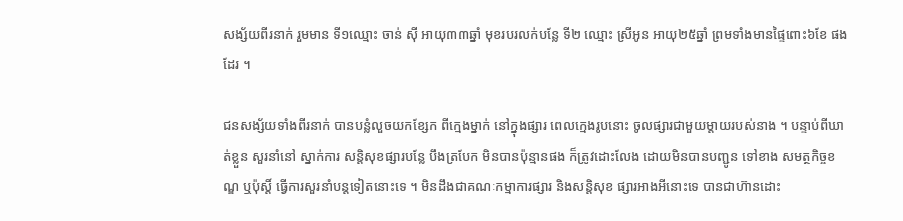សង្ស័យពីរនាក់ រួមមាន ទី១ឈ្មោះ ចាន់ ស៊ី អាយុ៣៣ឆ្នាំ មុខរបរលក់បន្លែ ទី២ ឈ្មោះ ស្រីអូន អាយុ២៥ឆ្នាំ ព្រមទាំងមានផ្ទៃពោះ៦ខែ ផងដែរ ។

ជនសង្ស័យទាំងពីរនាក់ បានបន្លំលួចយកខ្សែក ពីក្មេងម្នាក់ នៅក្នុងផ្សារ ពេលក្មេងរូបនោះ ចូលផ្សារជាមួយម្តាយរបស់នាង ។ បន្ទាប់ពីឃាត់ខ្លួន សួរនាំនៅ ស្នាក់ការ សន្តិសុខផ្សារបន្លែ បឹងត្របែក មិនបានប៉ុន្មានផង ក៏ត្រូវដោះលែង ដោយមិនបានបញ្ជូន ទៅខាង សមត្ថកិច្ចខណ្ឌ ឬប៉ុស្តិ៍ ធ្វើការសួរនាំបន្តទៀតនោះទេ ។ មិនដឹងជាគណៈកម្មាការផ្សារ និងសន្តិសុខ ផ្សារអាងអីនោះទេ បានជាហ៊ានដោះ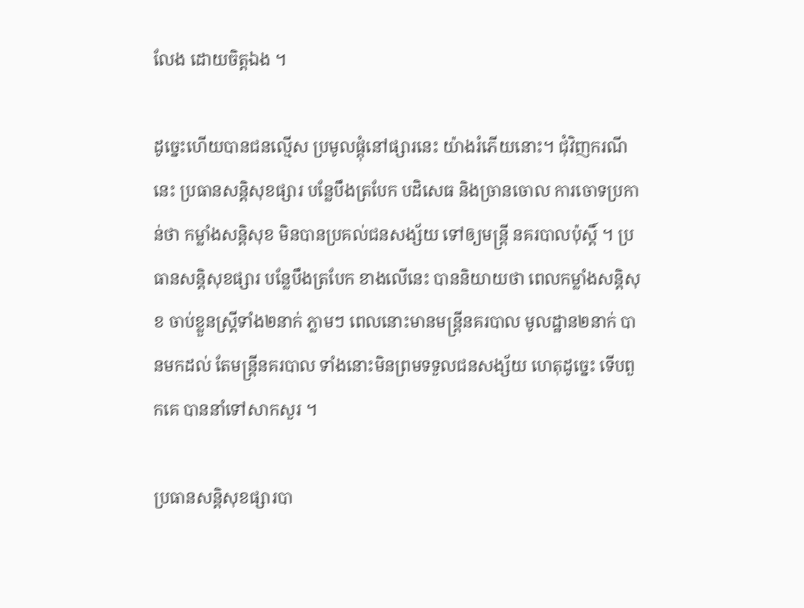លែង ដោយចិត្តឯង ។

ដូច្នេះហើយបានជនល្មើស ប្រមូលផ្តុំនៅផ្សារនេះ យ៉ាងរំភើយនោះ។ ជុំវិញករណីនេះ ប្រធានសន្តិសុខផ្សារ បន្លែបឹងត្របែក បដិសេធ និងច្រានចោល ការចោទប្រកាន់ថា កម្លាំងសន្តិសុខ មិនបានប្រគល់ជនសង្ស័យ ទៅឲ្យមន្រ្តី នគរបាលប៉ុស្តិ៍ ។ ប្រធានសន្តិសុខផ្សារ បន្លែបឹងត្របែក ខាងលើនេះ បាននិយាយថា ពេលកម្លាំងសន្តិសុខ ចាប់ខ្លួនស្រ្តីទាំង២នាក់ ភ្លាមៗ ពេលនោះមានមន្រ្តីនគរបាល មូលដ្ឋាន២នាក់ បានមកដល់ តែមន្រ្តីនគរបាល ទាំងនោះមិនព្រមទទួលជនសង្ស័យ ហេតុដូច្នេះ ទើបពួកគេ បាននាំទៅសាកសួរ ។

ប្រធានសន្តិសុខផ្សារបា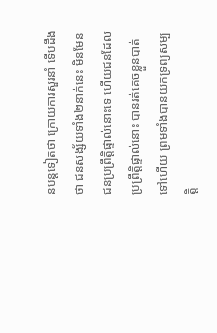នបន្តទៀតថា ក្រោយការសួរនាំ ទើបដឹងថា ជនសង្ស័យទាំង២នាក់នេះ មិនមែនជនប្រព្រឹត្តិផ្ទាល់នោះទេ ហើយជនដែលប្រព្រឹត្តិផ្ទាល់នោះ បានរត់គេចខ្លួនបាត់ទៅហើយ ព្រមទាំងបានយកទ្រព្យសម្បត្តិ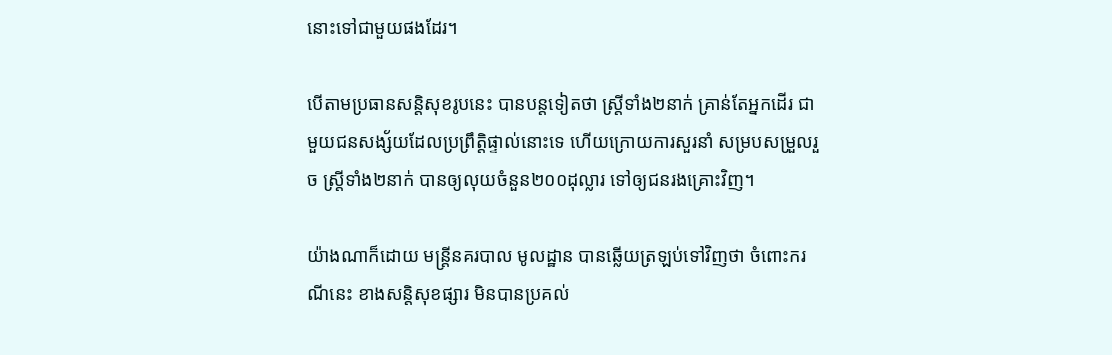នោះទៅជាមួយផងដែរ។

បើតាមប្រធានសន្តិសុខរូបនេះ បានបន្តទៀតថា ស្រ្តីទាំង២នាក់ គ្រាន់តែអ្នកដើរ ជាមួយជនសង្ស័យដែលប្រព្រឹត្តិផ្ទាល់នោះទេ ហើយក្រោយការសួរនាំ សម្របសម្រួលរួច ស្រ្តីទាំង២នាក់ បានឲ្យលុយចំនួន២០០ដុល្លារ ទៅឲ្យជនរងគ្រោះវិញ។

យ៉ាងណាក៏ដោយ មន្រ្តីនគរបាល មូលដ្ឋាន បានឆ្លើយត្រឡប់ទៅវិញថា ចំពោះករណីនេះ ខាងសន្តិសុខផ្សារ មិនបានប្រគល់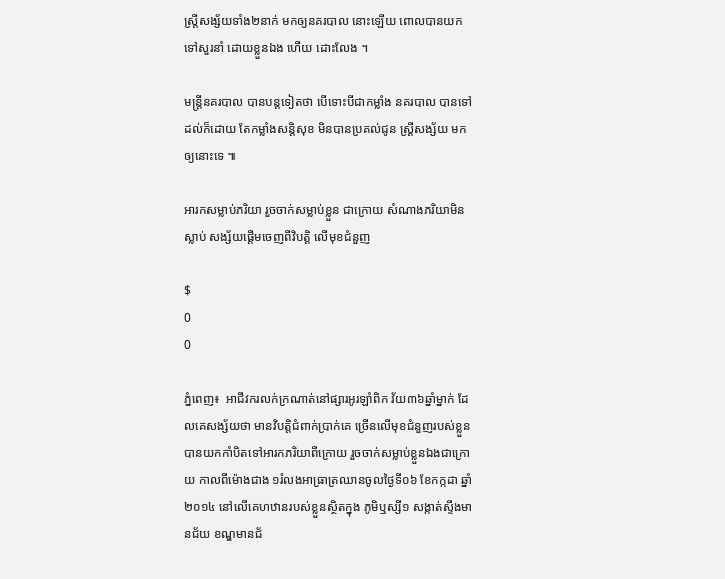ស្រ្តីសង្ស័យទាំង២នាក់ មកឲ្យនគរបាល នោះឡើយ ពោលបានយក ទៅសួរនាំ ដោយខ្លួនឯង ហើយ ដោះលែង ។

មន្រ្តីនគរបាល បានបន្តទៀតថា បើទោះបីជាកម្លាំង នគរបាល បានទៅដល់ក៏ដោយ តែកម្លាំងសន្តិសុខ មិនបានប្រគល់ជូន ស្រ្តីសង្ស័យ មកឲ្យនោះទេ ៕

អារកសម្លាប់ភរិយា រួចចាក់សម្លាប់ខ្លួន ជាក្រោយ សំណាងភរិយាមិនស្លាប់ សង្ស័យផ្តើមចេញពីវិបត្តិ លើមុខជំនួញ

$
0
0

ភ្នំពេញ៖  អាជីវករលក់ក្រណាត់នៅផ្សារអូរឡាំពិក វ័យ៣៦ឆ្នាំម្នាក់ ដែលគេសង្ស័យថា មានវិបត្តិជំពាក់ប្រាក់គេ ច្រើនលើមុខជំនួញរបស់ខ្លួន បានយកកាំបិតទៅអារកភរិយាពីក្រោយ រួចចាក់សម្លាប់ខ្លួនឯងជាក្រោយ កាលពីម៉ោងជាង ១រំលងអាធ្រាត្រឈានចូលថ្ងៃទី០៦ ខែកក្កដា ឆ្នាំ២០១៤ នៅលើគេហឋានរបស់ខ្លួនស្ថិតក្នុង ភូមិឬស្សី១ សង្កាត់ស្ទឹងមានជ័យ ខណ្ឌមានជ័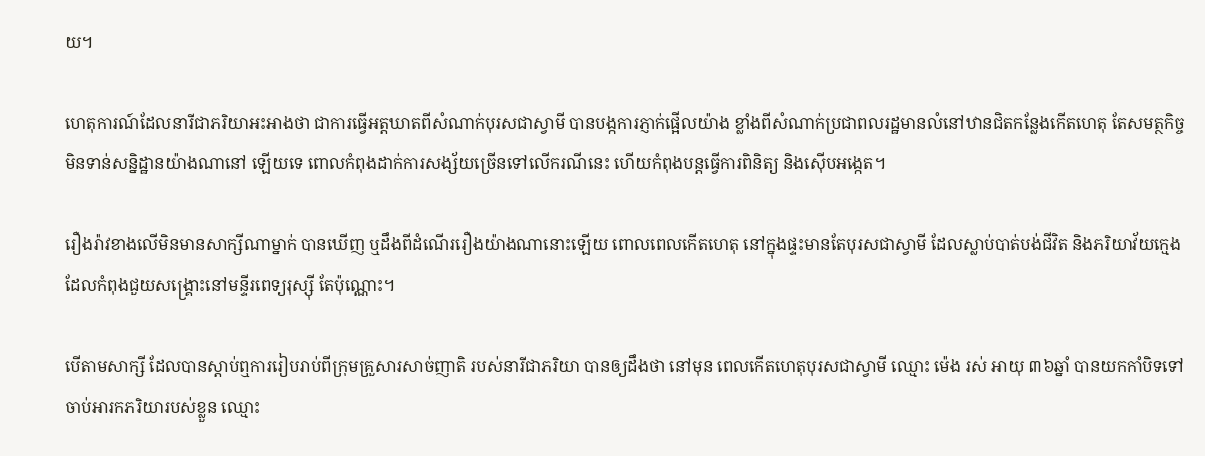យ។

ហេតុការណ៍ដែលនារីជាភរិយាអះអាងថា ជាការធ្វើអត្តឃាតពីសំណាក់បុរសជាស្វាមី បានបង្កការភ្ញាក់ផ្អើលយ៉ាង ខ្លាំងពីសំណាក់ប្រជាពលរដ្ឋមានលំនៅឋានជិតកន្លែងកើតហេតុ តែសមត្ថកិច្ច មិនទាន់សន្និដ្ឋានយ៉ាងណានៅ ឡើយទេ ពោលកំពុងដាក់ការសង្ស័យច្រើនទៅលើករណីនេះ ហើយកំពុងបន្តធ្វើការពិនិត្យ និងស៊ើបអង្កេត។

រឿងរ៉ាវខាងលើមិនមានសាក្សីណាម្នាក់ បានឃើញ ឬដឹងពីដំណើររឿងយ៉ាងណានោះឡើយ ពោលពេលកើតហេតុ នៅក្នុងផ្ទះមានតែបុរសជាស្វាមី ដែលស្លាប់បាត់បង់ជីវិត និងភរិយាវ័យក្មេង ដែលកំពុងជួយសង្រ្គោះនៅមន្ទីរពេទ្យរុស្ស៊ី តែប៉ុណ្ណោះ។

បើតាមសាក្សី ដែលបានស្តាប់ឮការរៀបរាប់ពីក្រុមគ្រួសារសាច់ញាតិ របស់នារីជាភរិយា បានឲ្យដឹងថា នៅមុន ពេលកើតហេតុបុរសជាស្វាមី ឈ្មោះ ម៉េង រស់ អាយុ ៣៦ឆ្នាំ បានយកកាំបិទទៅចាប់អារកភរិយារបស់ខ្លួន ឈ្មោះ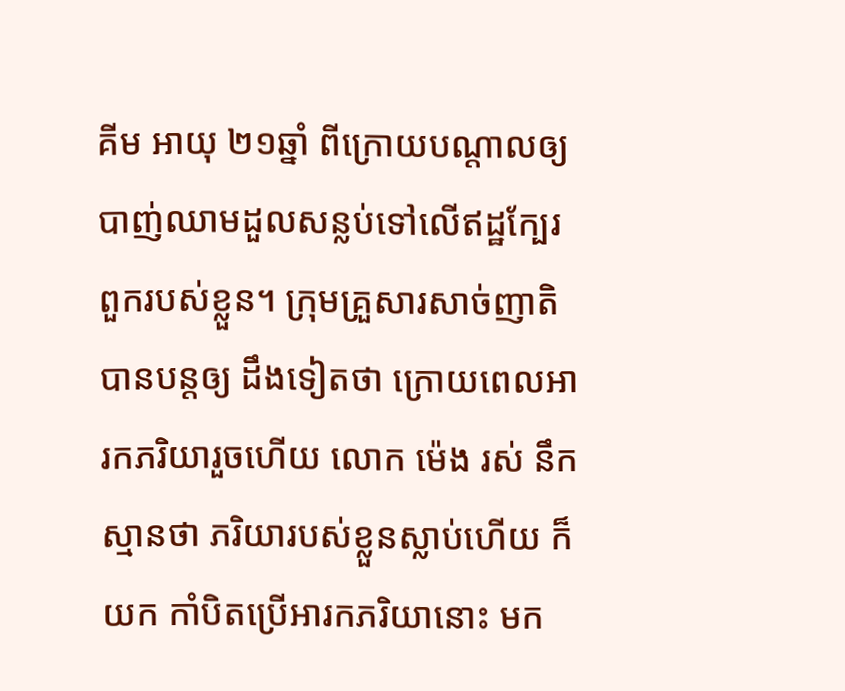គីម អាយុ ២១ឆ្នាំ ពីក្រោយបណ្តាលឲ្យបាញ់ឈាមដួលសន្លប់ទៅលើឥដ្ឋក្បែរពួករបស់ខ្លួន។ ក្រុមគ្រួសារសាច់ញាតិ បានបន្តឲ្យ ដឹងទៀតថា ក្រោយពេលអារកភរិយារួចហើយ លោក ម៉េង រស់ នឹកស្មានថា ភរិយារបស់ខ្លួនស្លាប់ហើយ ក៏យក កាំបិតប្រើអារកភរិយានោះ មក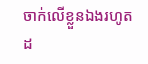ចាក់លើខ្លួនឯងរហូតដ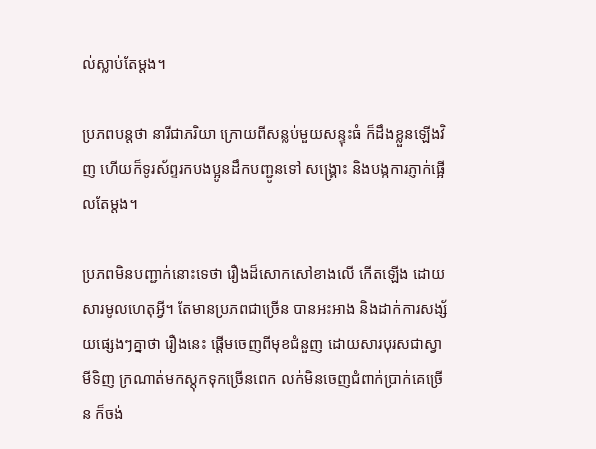ល់ស្លាប់តែម្តង។

ប្រភពបន្តថា នារីជាភរិយា ក្រោយពីសន្លប់មួយសន្ទុះធំ ក៏ដឹងខ្លួនឡើងវិញ ហើយក៏ទូរស័ព្ទរកបងប្អូនដឹកបញ្ជូនទៅ សង្រ្គោះ និងបង្កការភ្ញាក់ផ្អើលតែម្តង។

ប្រភពមិនបញ្ជាក់នោះទេថា រឿងដ៏សោកសៅខាងលើ កើតឡើង ដោយសារមូលហេតុអ្វី។ តែមានប្រភពជាច្រើន បានអះអាង និងដាក់ការសង្ស័យផ្សេងៗគ្នាថា រឿងនេះ ផ្តើមចេញពីមុខជំនួញ ដោយសារបុរសជាស្វាមីទិញ ក្រណាត់មកស្តុកទុកច្រើនពេក លក់មិនចេញជំពាក់ប្រាក់គេច្រើន ក៏ចង់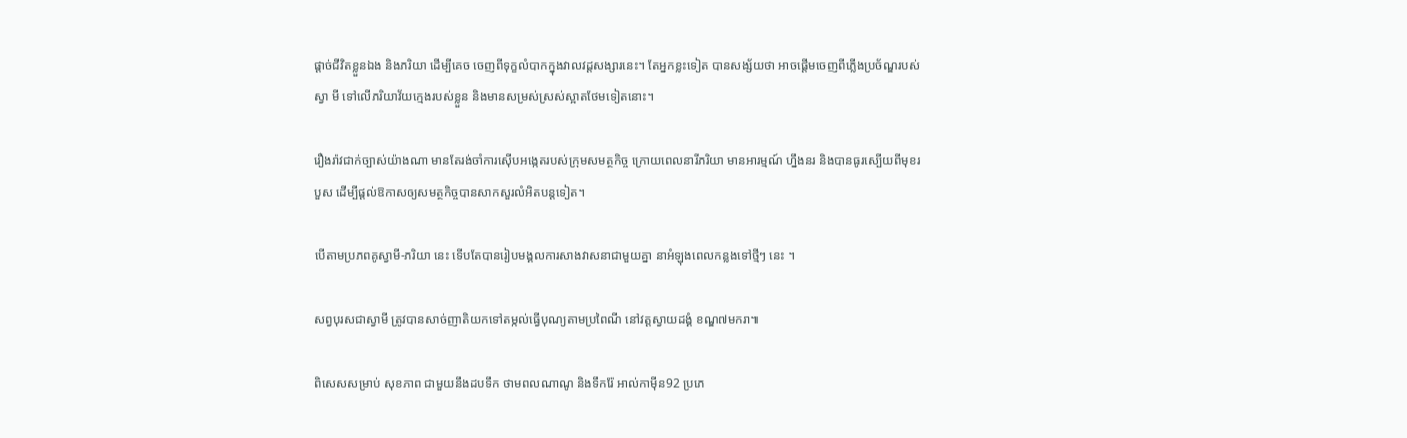ផ្តាច់ជីវិតខ្លួនឯង និងភរិយា ដើម្បីគេច ចេញពីទុក្ខលំបាកក្នុងវាលវដ្តសង្សារនេះ។ តែអ្នកខ្លះទៀត បានសង្ស័យថា អាចផ្តើមចេញពីភ្លើងប្រច័ណ្ឌរបស់ស្វា មី ទៅលើភរិយាវ័យក្មេងរបស់ខ្លួន និងមានសម្រស់ស្រស់ស្អាតថែមទៀតនោះ។

រឿងរ៉ាវជាក់ច្បាស់យ៉ាងណា មានតែរង់ចាំការស៊ើបអង្កេតរបស់ក្រុមសមត្ថកិច្ច ក្រោយពេលនារីភរិយា មានអារម្មណ៍ ហ្នឹងនរ និងបានធូរស្បើយពីមុខរបួស ដើម្បីផ្តល់ឱកាសឲ្យសមត្ថកិច្ចបានសាកសួរលំអិតបន្តទៀត។

បើតាមប្រភពគូស្វាមី-ភរិយា នេះ ទើបតែបានរៀបមង្គលការសាងវាសនាជាមួយគ្នា នាអំឡុងពេលកន្លងទៅថ្មីៗ នេះ ។

សព្វបុរសជាស្វាមី ត្រូវបានសាច់ញាតិយកទៅតម្កល់ធ្វើបុណ្យតាមប្រពៃណី នៅវត្តស្វាយដង្គំ ខណ្ឌ៧មករា៕

ពិសេសសម្រាប់ សុខភាព ជាមួយនឹងដបទឹក ថាមពលណាណូ និងទឹករ៉ែ អាល់កាម៉ីន92 ប្រភេ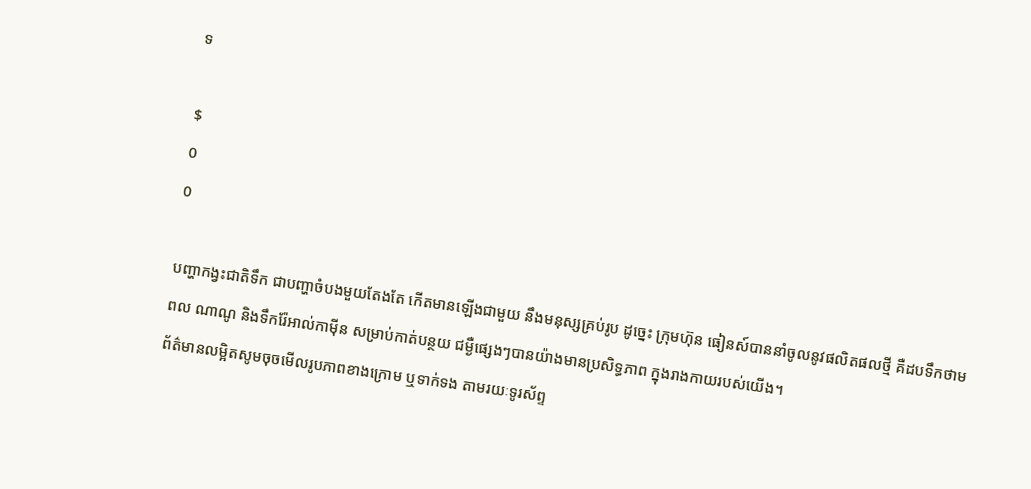ទ

$
0
0

បញ្ហាកង្វះជាតិទឹក ជាបញ្ហាចំបងមួយតែងតែ កើតមានឡើងជាមួយ នឹងមនុស្សគ្រប់រូប ដូច្នេះ ក្រុមហ៊ុន ធៀនស៍បាននាំចូលនូវផលិតផលថ្មី គឺដបទឹកថាមពល ណាណូ និងទឹករ៉ែអាល់កាម៉ីន សម្រាប់កាត់បន្ថយ ជម្ងឺផ្សេងៗបានយ៉ាងមានប្រសិទ្ធភាព ក្នុងរាងកាយរបស់យើង។
ព័ត៌មានលម្អិតសូមចុចមើលរូបភាពខាងក្រោម ឬទាក់ទង តាមរយៈទូរស័ព្ទ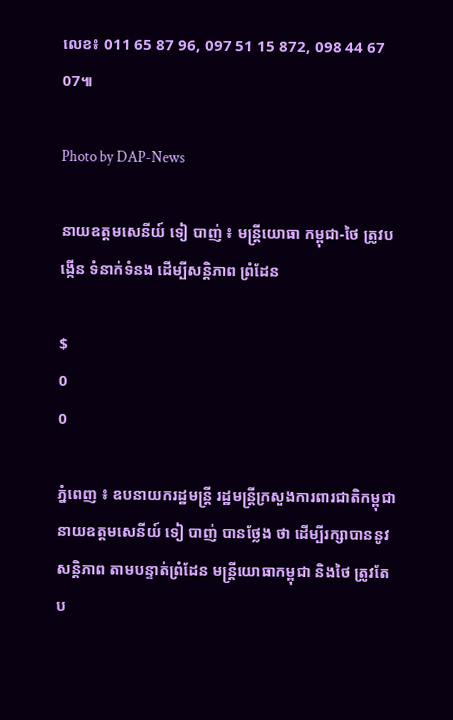លេខ៖ 011 65 87 96, 097 51 15 872, 098 44 67 07៕

Photo by DAP-News

នាយឧត្តមសេនីយ៍ ទៀ បាញ់ ៖ មន្រ្តីយោធា កម្ពុជា-ថៃ ត្រូវបង្កើន ទំនាក់ទំនង ដើម្បីសន្តិភាព ព្រំដែន

$
0
0

ភ្នំពេញ ៖ ឧបនាយករដ្ឋមន្រ្តី រដ្ឋមន្រ្តីក្រសួងការពារជាតិកម្ពុជា នាយឧត្តមសេនីយ៍ ទៀ បាញ់ បានថ្លែង ថា ដើម្បីរក្សាបាននូវសន្តិភាព តាមបន្ទាត់ព្រំដែន មន្រ្តីយោធាកម្ពុជា និងថៃ ត្រូវតែប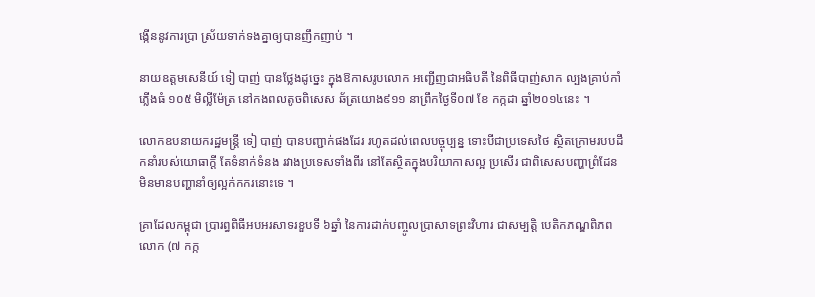ង្កើននូវការប្រា ស្រ័យទាក់ទងគ្នាឲ្យបានញឹកញាប់ ។

នាយឧត្តមសេនីយ៍ ទៀ បាញ់ បានថ្លែងដូច្នេះ ក្នុងឱកាសរូបលោក អញ្ជើញជាអធិបតី នៃពិធីបាញ់សាក ល្បងគ្រាប់កាំភ្លើងធំ ១០៥ មិល្លីម៉ែត្រ នៅកងពលតូចពិសេស ឆ័ត្រយោង៩១១ នាព្រឹកថ្ងៃទី០៧ ខែ កក្កដា ឆ្នាំ២០១៤នេះ ។

លោកឧបនាយករដ្ឋមន្រ្តី ទៀ បាញ់ បានបញ្ជាក់ផងដែរ រហូតដល់ពេលបច្ចុប្បន្ន ទោះបីជាប្រទេសថៃ ស្ថិតក្រោមរបបដឹកនាំរបស់យោធាក្តី តែទំនាក់ទំនង រវាងប្រទេសទាំងពីរ នៅតែស្ថិតក្នុងបរិយាកាសល្អ ប្រសើរ ជាពិសេសបញ្ហាព្រំដែន មិនមានបញ្ហានាំឲ្យល្អក់កករនោះទេ ។

គ្រាដែលកម្ពុជា ប្រារព្ធពិធីអបអរសាទរខួបទី ៦ឆ្នាំ នៃការដាក់បញ្ចូលប្រាសាទព្រះវិហារ ជាសម្បត្តិ បេតិកភណ្ឌពិភពលោក (៧ កក្ក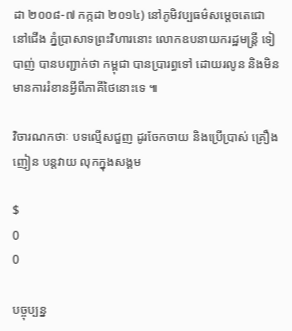ដា ២០០៨-៧ កក្កដា ២០១៤) នៅភូមិវប្បធម៌សម្តេចតេជោ នៅជើង ភ្នំប្រាសាទព្រះវិហារនោះ លោកឧបនាយករដ្ឋមន្រ្តី ទៀ បាញ់ បានបញ្ជាក់ថា កម្ពុជា បានប្រារព្ធទៅ ដោយរលូន និងមិនមានការរំខានអ្វីពីភាគីថៃនោះទេ ៕

វិចារណកថាៈ បទល្មើសជួញ ដូរចែកចាយ និងប្រើប្រាស់ គ្រឿងញៀន បន្តវាយ លុកក្នុងសង្គម

$
0
0

បច្ចុប្បន្ន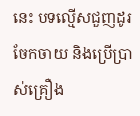នេះ បទល្មើសជួញដូរចែកចាយ និងប្រើប្រាស់គ្រឿង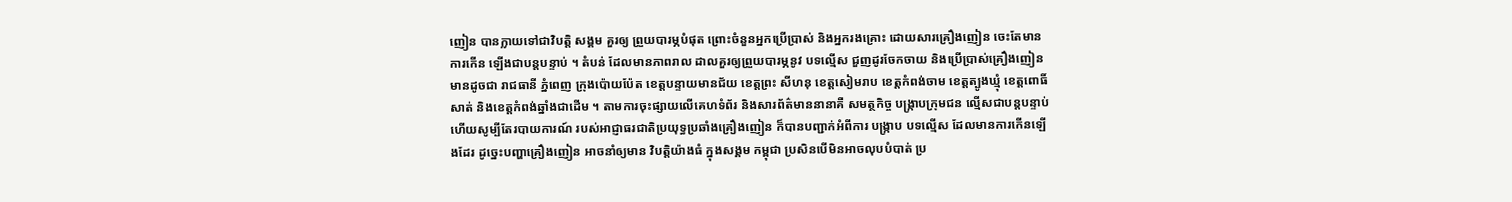ញៀន បានក្លាយទៅជាវិបត្តិ សង្គម គួរឲ្យ ព្រួយបារម្ភបំផុត ព្រោះចំនួនអ្នកប្រើប្រាស់ និងអ្នករងគ្រោះ ដោយសារគ្រឿងញៀន ចេះតែមានការកើន ឡើងជាបន្តបន្ទាប់ ។ តំបន់ ដែលមានភាពរាល ដាលគួរឲ្យព្រួយបារម្ភនូវ បទល្មើស ជួញដូរចែកចាយ និងប្រើប្រាស់គ្រឿងញៀនមានដូចជា រាជធានី ភ្នំពេញ ក្រុងប៉ោយប៉ែត ខេត្តបន្ទាយមានជ័យ ខេត្តព្រះ សីហនុ ខេត្តសៀមរាប ខេត្តកំពង់ចាម ខេត្តត្បូងឃ្មុំ ខេត្តពោធិ៍សាត់ និងខេត្តកំពង់ឆ្នាំងជាដើម ។ តាមការចុះផ្សាយលើគេហទំព័រ និងសារព័ត៌មាននានាគឺ សមត្ថកិច្ច បង្រ្កាបក្រុមជន ល្មើសជាបន្តបន្ទាប់ ហើយសូម្បីតែរបាយការណ៍ របស់អាជ្ញាធរជាតិប្រយុទ្ធប្រឆាំងគ្រឿងញៀន ក៏បានបញ្ជាក់អំពីការ បង្រ្កាប បទល្មើស ដែលមានការកើនឡើងដែរ ដូច្នេះបញ្ហាគ្រឿងញៀន អាចនាំឲ្យមាន វិបត្តិយ៉ាងធំ ក្នុងសង្គម កម្ពុជា ប្រសិនបើមិនអាចលុបបំបាត់ ប្រ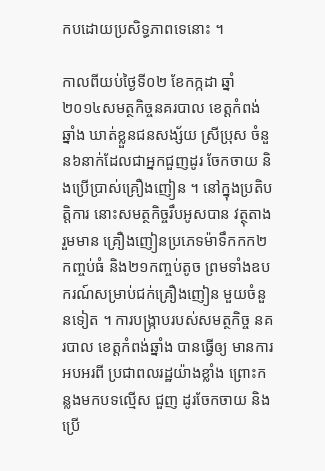កបដោយប្រសិទ្ធភាពទេនោះ ។

កាលពីយប់ថ្ងៃទី០២ ខែកក្កដា ឆ្នាំ២០១៤សមត្ថកិច្ចនគរបាល ខេត្តកំពង់ឆ្នាំង ឃាត់ខ្លួនជនសង្ស័យ ស្រីប្រុស ចំនួន៦នាក់ដែលជាអ្នកជួញដូរ ចែកចាយ និងប្រើប្រាស់គ្រឿងញៀន ។ នៅក្នុងប្រតិបត្តិការ នោះសមត្ថកិច្ចរឹបអូសបាន វត្ថុតាងរួមមាន គ្រឿងញៀនប្រភេទម៉ាទឹកកក២កញ្ចប់ធំ និង២១កញ្ចប់តូច ព្រមទាំងឧបករណ៍សម្រាប់ជក់គ្រឿងញៀន មួយចំនួនទៀត ។ ការបង្រ្កាបរបស់សមត្ថកិច្ច នគរបាល ខេត្តកំពង់ឆ្នាំង បានធ្វើឲ្យ មានការអបអរពី ប្រជាពលរដ្ឋយ៉ាងខ្លាំង ព្រោះកន្លងមកបទល្មើស ជួញ ដូរចែកចាយ និងប្រើ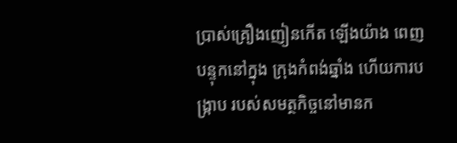ប្រាស់គ្រឿងញៀនកើត ឡើងយ៉ាង ពេញបន្ទុកនៅក្នុង ក្រុងកំពង់ឆ្នាំង ហើយការបង្រ្កាប របស់សមត្ថកិច្ចនៅមានក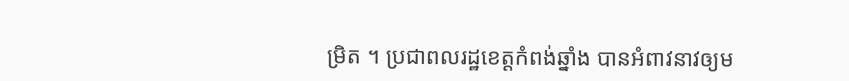ម្រិត ។ ប្រជាពលរដ្ឋខេត្តកំពង់ឆ្នាំង បានអំពាវនាវឲ្យម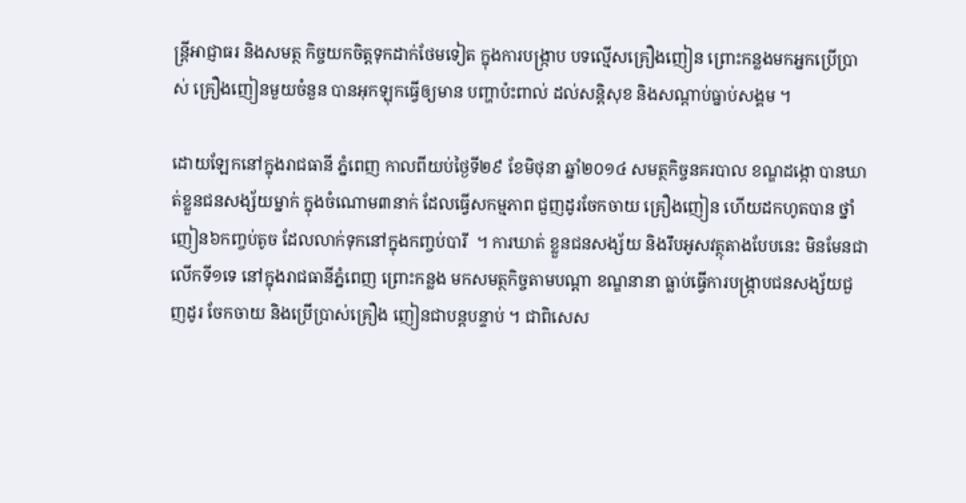ន្រ្តីអាជ្ញាធរ និងសមត្ថ កិច្ចយកចិត្តទុកដាក់ថែមទៀត ក្នុងការបង្រ្កាប បទល្មើសគ្រឿងញៀន ព្រោះកន្លងមកអ្នកប្រើប្រាស់ គ្រឿងញៀនមួយចំនួន បានអុកឡុកធ្វើឲ្យមាន បញ្ហាប៉ះពាល់ ដល់សន្តិសុខ និងសណ្តាប់ធ្នាប់សង្គម ។

ដោយឡែកនៅក្នុងរាជធានី ភ្នំពេញ កាលពីយប់ថ្ងៃទី២៩ ខែមិថុនា ឆ្នាំ២០១៤ សមត្ថកិច្ចនគរបាល ខណ្ឌដង្កោ បានឃាត់ខ្លួនជនសង្ស័យម្នាក់ ក្នុងចំណោម៣នាក់ ដែលធ្វើសកម្មភាព ជួញដូរចែកចាយ គ្រឿងញៀន ហើយដកហូតបាន ថ្នាំញៀន៦កញ្ចប់តូច ដែលលាក់ទុកនៅក្នុងកញ្ចប់បារី  ។ ការឃាត់ ខ្លួនជនសង្ស័យ និងរឹបអូសវត្ថុតាងបែបនេះ មិនមែនជា លើកទី១ទេ នៅក្នុងរាជធានីភ្នំពេញ ព្រោះកន្លង មកសមត្ថកិច្ចតាមបណ្តា ខណ្ឌនានា ធ្លាប់ធ្វើការបង្ក្រាបជនសង្ស័យជួញដូរ ចែកចាយ និងប្រើប្រាស់គ្រឿង ញៀនជាបន្តបន្ទាប់ ។ ជាពិសេស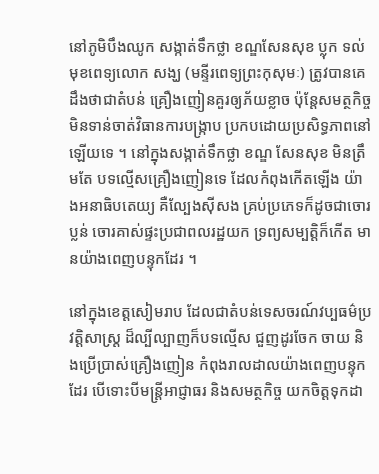នៅភូមិបឹងឈូក សង្កាត់ទឹកថ្លា ខណ្ឌសែនសុខ ប្លុក ទល់មុខពេទ្យលោក សង្ឃ (មន្ទីរពេទ្យព្រះកុសុមៈ) ត្រូវបានគេដឹងថាជាតំបន់ គ្រឿងញៀនគួរឲ្យភ័យខ្លាច ប៉ុន្តែសមត្ថកិច្ច មិនទាន់ចាត់វិធានការបង្រ្កាប ប្រកបដោយប្រសិទ្ធភាពនៅឡើយទេ ។ នៅក្នុងសង្កាត់ទឹកថ្លា ខណ្ឌ សែនសុខ មិនត្រឹមតែ បទល្មើសគ្រឿងញៀនទេ ដែលកំពុងកើតឡើង យ៉ាងអនាធិបតេយ្យ គឺល្បែងស៊ីសង គ្រប់ប្រភេទក៏ដូចជាចោរប្លន់ ចោរគាស់ផ្ទះប្រជាពលរដ្ឋយក ទ្រព្យសម្បត្តិក៏កើត មានយ៉ាងពេញបន្ទុកដែរ ។

នៅក្នុងខេត្តសៀមរាប ដែលជាតំបន់ទេសចរណ៍វប្បធម៌ប្រវត្តិសាស្ត្រ ដ៏ល្បីល្បាញក៏បទល្មើស ជួញដូរចែក ចាយ និងប្រើប្រាស់គ្រឿងញៀន កំពុងរាលដាលយ៉ាងពេញបន្ទុកដែរ បើទោះបីមន្រ្តីអាជ្ញាធរ និងសមត្ថកិច្ច យកចិត្តទុកដា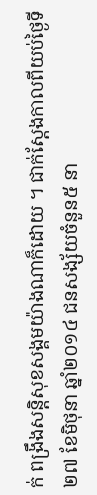ក់ ពង្រឹងសន្តិសុខសង្គមយ៉ាងណាក៏ដោយ ។ ជាក់ស្តែងកាលពីយប់ថ្ងៃទី២៧ ខែមិថុនា ឆ្នាំ២០១៤ ជនសង្ស័យចំនួន៥ នា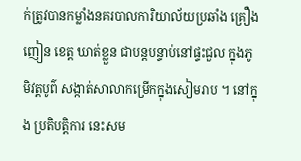ក់ត្រូវបានកម្លាំងនគរបាលការិយាល័យប្រឆាំង គ្រឿងញៀន ខេត្ត ឃាត់ខ្លួន ជាបន្តបន្ទាប់នៅផ្ទះជួល ក្នុងភូមិវត្តបូព៌ សង្កាត់សាលាកម្រើកក្នុងសៀមរាប ។ នៅក្នុង ប្រតិបត្តិការ នេះសម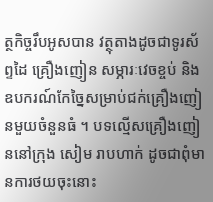ត្ថកិច្ចរឹបអូសបាន វត្ថុតាងដូចជាទូរស័ព្ទដៃ គ្រឿងញៀន សម្ភារៈវេចខ្ចប់ និង ឧបករណ៍កែច្នៃសម្រាប់ជក់គ្រឿងញៀនមួយចំនួនធំ ។ បទល្មើសគ្រឿងញៀននៅក្រុង សៀម រាបហាក់ ដូចជាពុំមានការថយចុះនោះ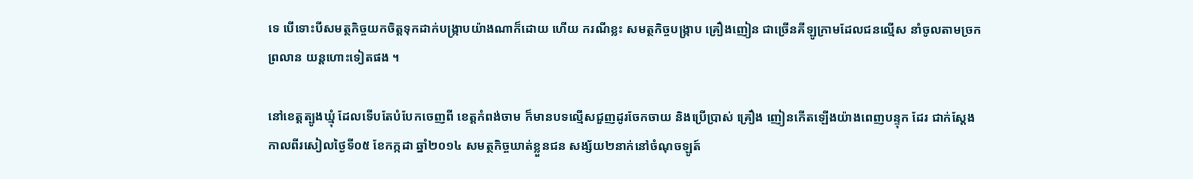ទេ បើទោះបីសមត្ថកិច្ចយកចិត្តទុកដាក់បង្រ្កាបយ៉ាងណាក៏ដោយ ហើយ ករណីខ្លះ សមត្ថកិច្ចបង្ក្រាប គ្រឿងញៀន ជាច្រើនគីឡូក្រាមដែលជនល្មើស នាំចូលតាមច្រកព្រលាន យន្តហោះទៀតផង ។

នៅខេត្តត្បូងឃ្មុំ ដែលទើបតែបំបែកចេញពី ខេត្តកំពង់ចាម ក៏មានបទល្មើសជួញដូរចែកចាយ និងប្រើប្រាស់ គ្រឿង ញៀនកើតឡើងយ៉ាងពេញបន្ទុក ដែរ ជាក់ស្តែងកាលពីរសៀលថ្ងៃទី០៥ ខែកក្កដា ឆ្នាំ២០១៤ សមត្ថកិច្ចឃាត់ខ្លួនជន សង្ស័យ២នាក់នៅចំណុចឡូត៍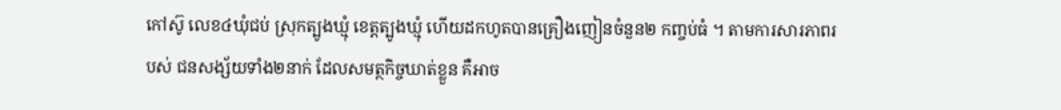កៅស៊ូ លេខ៤ឃុំជប់ ស្រុកត្បូងឃ្មុំ ខេត្តត្បូងឃ្មុំ ហើយដកហូតបានគ្រឿងញៀនចំនួន២ កញ្ចប់ធំ ។ តាមការសារភាពរបស់ ជនសង្ស័យទាំង២នាក់ ដែលសមត្ថកិច្ចឃាត់ខ្លួន គឺអាច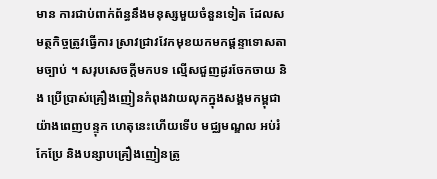មាន ការជាប់ពាក់ព័ន្ធនឹងមនុស្សមួយចំនួនទៀត ដែលសមត្ថកិច្ចត្រូវធ្វើការ ស្រាវជ្រាវវែកមុខយកមកផ្តន្ទាទោសតាមច្បាប់ ។ សរុបសេចក្តីមកបទ ល្មើសជួញដូរចែកចាយ និង ប្រើប្រាស់គ្រឿងញៀនកំពុងវាយលុកក្នុងសង្គមកម្ពុជាយ៉ាងពេញបន្ទុក ហេតុនេះហើយទើប មជ្ឈមណ្ឌល អប់រំកែប្រែ និងបន្សាបគ្រឿងញៀនត្រូ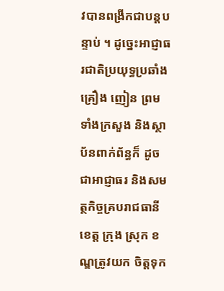វបានពង្រីកជាបន្តបន្ទាប់ ។ ដូច្នេះអាជ្ញាធរជាតិប្រយុទ្ធប្រឆាំងគ្រឿង ញៀន ព្រមទាំងក្រសួង និងស្ថាប័នពាក់ព័ន្ធក៏ ដូចជាអាជ្ញាធរ និងសមត្ថកិច្ចគ្របរាជធានីខេត្ត ក្រុង ស្រុក ខណ្ឌត្រូវយក ចិត្តទុក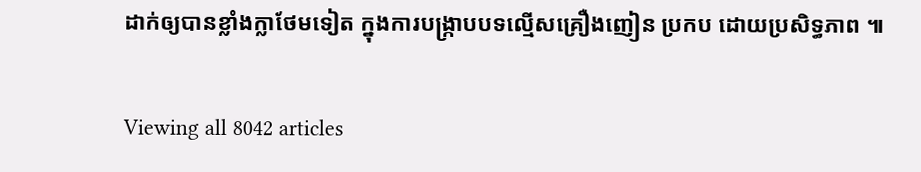ដាក់ឲ្យបានខ្លាំងក្លាថែមទៀត ក្នុងការបង្រ្កាបបទល្មើសគ្រឿងញៀន ប្រកប ដោយប្រសិទ្ធភាព ៕

Viewing all 8042 articles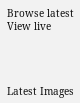Browse latest View live




Latest Images